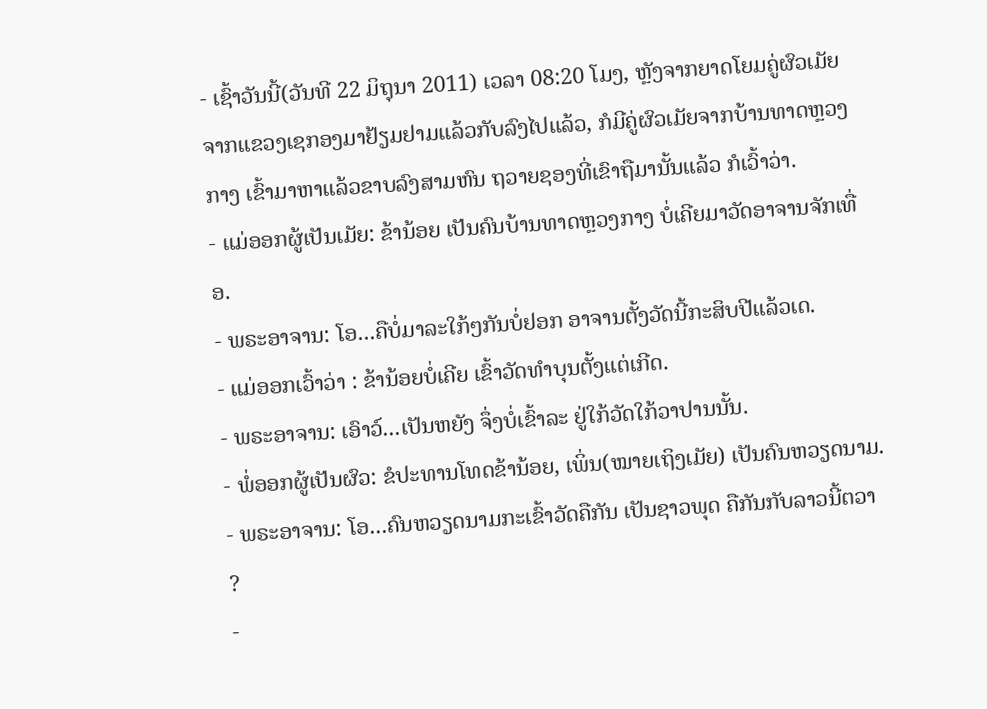- ເຊົ້າວັນນີ້(ວັນທີ 22 ມິຖຸນາ 2011) ເວລາ 08:20 ໂມງ, ຫຼັງຈາກຍາດໂຍມຄູ່ຜົວເມັຍ ຈາກແຂວງເຊກອງມາຢ້ຽມຢາມແລ້ວກັບລົງໄປແລ້ວ, ກໍມີຄູ່ຜົວເມັຍຈາກບ້ານທາດຫຼວງກາງ ເຂົ້າມາຫາແລ້ວຂາບລົງສາມຫົນ ຖວາຍຊອງທີ່ເຂົາຖືມານັ້ນແລ້ວ ກໍເວົ້າວ່າ.
- ແມ່ອອກຜູ້ເປັນເມັຍ: ຂ້ານ້ອຍ ເປັນຄົນບ້ານທາດຫຼວງກາງ ບໍ່ເຄີຍມາວັດອາຈານຈັກເທື່ອ.
- ພຣະອາຈານ: ໂອ...ຄືບໍ່ມາລະໃກ້ໆກັນບໍ່ຢອກ ອາຈານຕັ້ງວັດນີ້ກະສິບປີແລ້ວເດ.
- ແມ່ອອກເວົ້າວ່າ : ຂ້ານ້ອຍບໍ່ເຄີຍ ເຂົ້າວັດທໍາບຸນຕັ້ງແຕ່ເກີດ.
- ພຣະອາຈານ: ເອົາວ໌...ເປັນຫຍັງ ຈຶ່ງບໍ່ເຂົ້າລະ ຢູ່ໃກ້ວັດໃກ້ວາປານນັ້ນ.
- ພໍ່ອອກຜູ້ເປັນຜົວ: ຂໍປະທານໂທດຂ້ານ້ອຍ, ເພິ່ນ(ໝາຍເຖິງເມັຍ) ເປັນຄົນຫວຽດນາມ.
- ພຣະອາຈານ: ໂອ...ຄົນຫວຽດນາມກະເຂົ້າວັດຄືກັນ ເປັນຊາວພຸດ ຄືກັນກັບລາວນີ້ຕວາ ?
-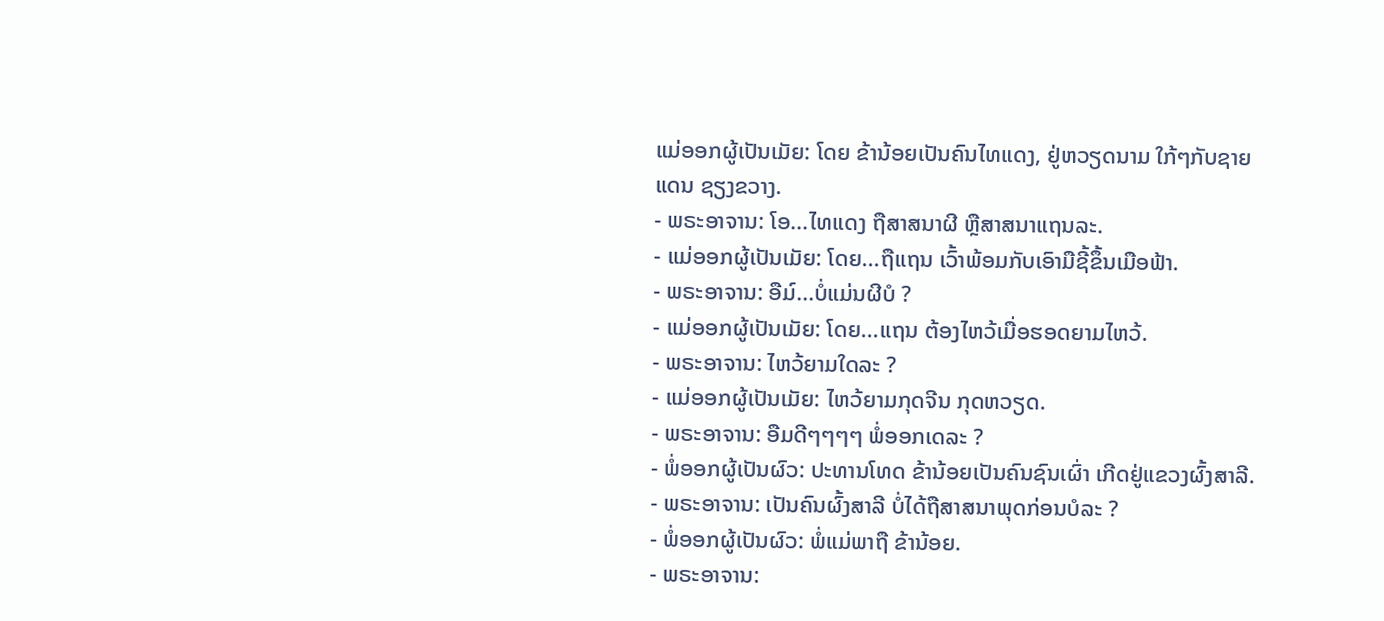ແມ່ອອກຜູ້ເປັນເມັຍ: ໂດຍ ຂ້ານ້ອຍເປັນຄົນໄທແດງ, ຢູ່ຫວຽດນາມ ໃກ້ໆກັບຊາຍແດນ ຊຽງຂວາງ.
- ພຣະອາຈານ: ໂອ...ໄທແດງ ຖືສາສນາຜີ ຫຼືສາສນາແຖນລະ.
- ແມ່ອອກຜູ້ເປັນເມັຍ: ໂດຍ...ຖືແຖນ ເວົ້າພ້ອມກັບເອົາມືຊີ້ຂຶ້ນເມືອຟ້າ.
- ພຣະອາຈານ: ອືມ໌...ບໍ່ແມ່ນຜີບໍ ?
- ແມ່ອອກຜູ້ເປັນເມັຍ: ໂດຍ...ແຖນ ຕ້ອງໄຫວ້ເມື່ອຮອດຍາມໄຫວ້.
- ພຣະອາຈານ: ໄຫວ້ຍາມໃດລະ ?
- ແມ່ອອກຜູ້ເປັນເມັຍ: ໄຫວ້ຍາມກຸດຈີນ ກຸດຫວຽດ.
- ພຣະອາຈານ: ອືມດີໆໆໆໆ ພໍ່ອອກເດລະ ?
- ພໍ່ອອກຜູ້ເປັນຜົວ: ປະທານໂທດ ຂ້ານ້ອຍເປັນຄົນຊົນເຜົ່າ ເກີດຢູ່ແຂວງຜົ້ງສາລີ.
- ພຣະອາຈານ: ເປັນຄົນຜົ້ງສາລີ ບໍ່ໄດ້ຖືສາສນາພຸດກ່ອນບໍລະ ?
- ພໍ່ອອກຜູ້ເປັນຜົວ: ພໍ່ແມ່ພາຖື ຂ້ານ້ອຍ.
- ພຣະອາຈານ: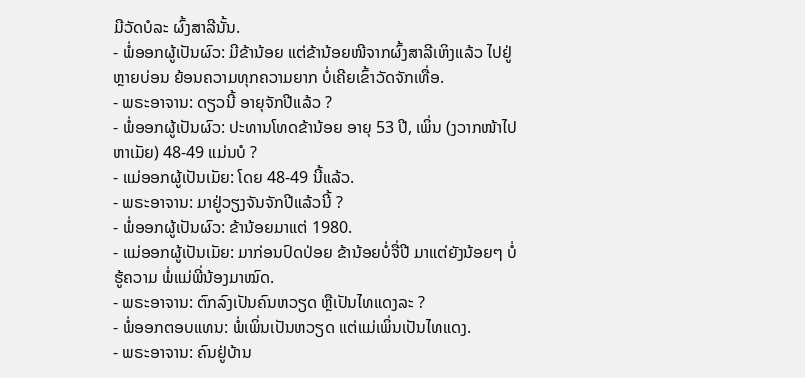ມີວັດບໍລະ ຜົ້ງສາລີນັ້ນ.
- ພໍ່ອອກຜູ້ເປັນຜົວ: ມີຂ້ານ້ອຍ ແຕ່ຂ້ານ້ອຍໜີຈາກຜົ້ງສາລີເຫິງແລ້ວ ໄປຢູ່ຫຼາຍບ່ອນ ຍ້ອນຄວາມທຸກຄວາມຍາກ ບໍ່ເຄີຍເຂົ້າວັດຈັກເທື່ອ.
- ພຣະອາຈານ: ດຽວນີ້ ອາຍຸຈັກປີແລ້ວ ?
- ພໍ່ອອກຜູ້ເປັນຜົວ: ປະທານໂທດຂ້ານ້ອຍ ອາຍຸ 53 ປີ, ເພິ່ນ (ງວາກໜ້າໄປຫາເມັຍ) 48-49 ແມ່ນບໍ ?
- ແມ່ອອກຜູ້ເປັນເມັຍ: ໂດຍ 48-49 ນີ້ແລ້ວ.
- ພຣະອາຈານ: ມາຢູ່ວຽງຈັນຈັກປີແລ້ວນີ້ ?
- ພໍ່ອອກຜູ້ເປັນຜົວ: ຂ້ານ້ອຍມາແຕ່ 1980.
- ແມ່ອອກຜູ້ເປັນເມັຍ: ມາກ່ອນປົດປ່ອຍ ຂ້ານ້ອຍບໍ່ຈື່ປີ ມາແຕ່ຍັງນ້ອຍໆ ບໍ່ຮູ້ຄວາມ ພໍ່ແມ່ພີ່ນ້ອງມາໝົດ.
- ພຣະອາຈານ: ຕົກລົງເປັນຄົນຫວຽດ ຫຼືເປັນໄທແດງລະ ?
- ພໍ່ອອກຕອບແທນ: ພໍ່ເພິ່ນເປັນຫວຽດ ແຕ່ແມ່ເພິ່ນເປັນໄທແດງ.
- ພຣະອາຈານ: ຄົນຢູ່ບ້ານ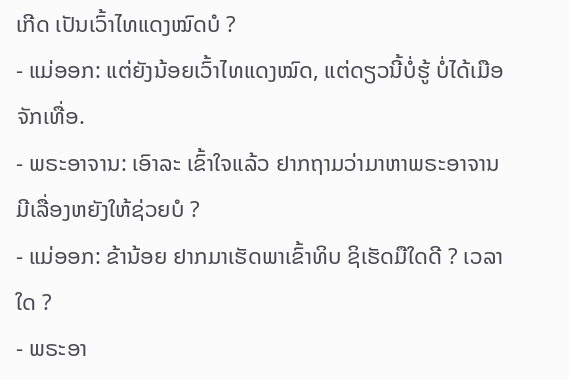ເກີດ ເປັນເວົ້າໄທແດງໝົດບໍ ?
- ແມ່ອອກ: ແຕ່ຍັງນ້ອຍເວົ້າໄທແດງໝົດ, ແຕ່ດຽວນີ້ບໍ່ຮູ້ ບໍ່ໄດ້ເມືອຈັກເທື່ອ.
- ພຣະອາຈານ: ເອົາລະ ເຂົ້າໃຈແລ້ວ ຢາກຖາມວ່າມາຫາພຣະອາຈານມີເລື່ອງຫຍັງໃຫ້ຊ່ວຍບໍ ?
- ແມ່ອອກ: ຂ້ານ້ອຍ ຢາກມາເຮັດພາເຂົ້າທິບ ຊິເຮັດມືໃດດີ ? ເວລາໃດ ?
- ພຣະອາ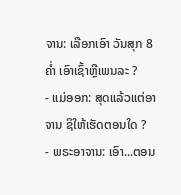ຈານ: ເລືອກເອົາ ວັນສຸກ 8 ຄໍ່າ ເອົາເຊົ້າຫຼືເພນລະ ?
- ແມ່ອອກ: ສຸດແລ້ວແຕ່ອາຈານ ຊິໃຫ້ເຮັດຕອນໃດ ?
- ພຣະອາຈານ: ເອົາ...ຕອນ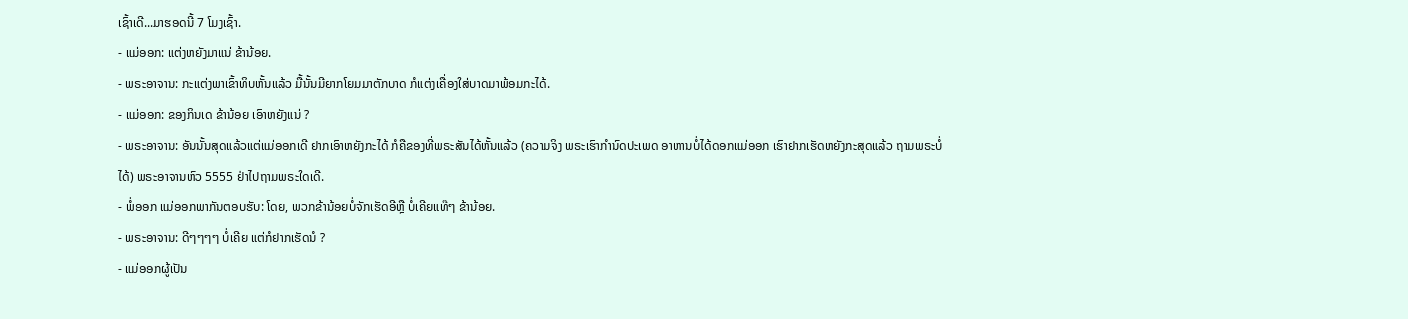ເຊົ້າເດີ...ມາຮອດນີ້ 7 ໂມງເຊົ້າ.
- ແມ່ອອກ: ແຕ່ງຫຍັງມາແນ່ ຂ້ານ້ອຍ.
- ພຣະອາຈານ: ກະແຕ່ງພາເຂົ້າທິບຫັ້ນແລ້ວ ມື້ນັ້ນມີຍາກໂຍມມາຕັກບາດ ກໍແຕ່ງເຄື່ອງໃສ່ບາດມາພ້ອມກະໄດ້.
- ແມ່ອອກ: ຂອງກິນເດ ຂ້ານ້ອຍ ເອົາຫຍັງແນ່ ?
- ພຣະອາຈານ: ອັນນັ້ນສຸດແລ້ວແຕ່ແມ່ອອກເດີ ຢາກເອົາຫຍັງກະໄດ້ ກໍຄືຂອງທີ່ພຣະສັນໄດ້ຫັ້ນແລ້ວ (ຄວາມຈິງ ພຣະເຮົາກໍານົດປະເພດ ອາຫານບໍ່ໄດ້ດອກແມ່ອອກ ເຮົາຢາກເຮັດຫຍັງກະສຸດແລ້ວ ຖາມພຣະບໍ່ໄດ້) ພຣະອາຈານຫົວ 5555 ຢ່າໄປຖາມພຣະໃດເດີ.
- ພໍ່ອອກ ແມ່ອອກພາກັນຕອບຮັບ: ໂດຍ, ພວກຂ້ານ້ອຍບໍ່ຈັກເຮັດອີຫຼື ບໍ່ເຄີຍແທ໊ໆ ຂ້ານ້ອຍ.
- ພຣະອາຈານ: ດີໆໆໆໆ ບໍ່ເຄີຍ ແຕ່ກໍຢາກເຮັດນໍ ?
- ແມ່ອອກຜູ້ເປັນ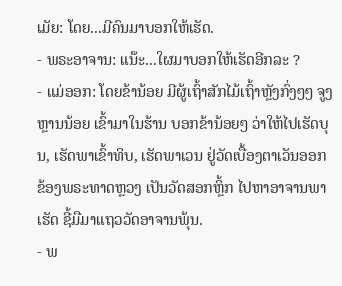ເມັຍ: ໂດຍ...ມີຄົນມາບອກໃຫ້ເຮັດ.
- ພຣະອາຈານ: ແນ໊ະ...ໃຜມາບອກໃຫ້ເຮັດອີກລະ ?
- ແມ່ອອກ: ໂດຍຂ້ານ້ອຍ ມີຜູ້ເຖົ້າສັກໄມ້ເຖົ້າຫຼັງກົ່ງໆໆ ຈູງຫຼານນ້ອຍ ເຂົ້າມາໃນຮ້ານ ບອກຂ້ານ້ອຍໆ ວ່າໃຫ້ໄປເຮັດບຸນ, ເຮັດພາເຂົ້າທິບ, ເຮັດພາເວນ ຢູ່ວັດເບື້ອງຕາເວັນອອກ ຂ້ອງພຣະທາດຫຼວງ ເປັນວັດສອກຫຼິ້ກ ໄປຫາອາຈານພາເຮັດ ຊີ້ມືມາແຖວວັດອາຈານພຸ້ນ.
- ພ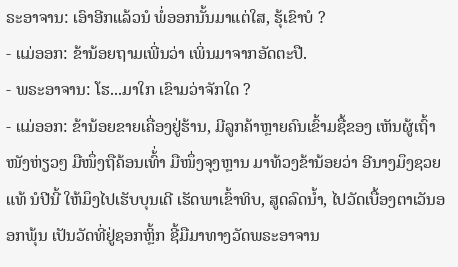ຣະອາຈານ: ເອົາອີກແລ້ວນໍ ພໍ່ອອກນັ້ນມາແຕ່ໃສ, ຮຸ້ເຂົາບໍ ?
- ແມ່ອອກ: ຂ້ານ້ອຍຖາມເພີ່ນວ່າ ເພິ່ນມາຈາກອັດຕະປື.
- ພຣະອາຈານ: ໂຮ...ມາໃກ ເຂົາມວ່າຈັກໃດ ?
- ແມ່ອອກ: ຂ້ານ້ອຍຂາຍເຄື່ອງຢູ່ຮ້ານ, ມີລູກຄ້າຫຼາຍຄົນເຂົ້າມຊື້ຂອງ ເຫັນຜູ້ເຖົ້າໜັງຫ່ຽວໆ ມືໜຶ່ງຖືຄ້ອນເທົ້່າ ມືໜຶ່ງຈຸງຫຼານ ມາທ້ວງຂ້ານ້ອຍວ່າ ອີນາງມຶງຊວຍແທ້ ນໍປີນີ້ ໃຫ້ມຶງໄປເຮັບບຸນເດີ ເຮັດພາເຂົ້າທິບ, ສູດລົດນໍ້າ, ໄປວັດເບື້ອງຕາເວັນອອກພຸ້ນ ເປັນວັດທີ່ຢູ່ຊອກຫຼິ້ກ ຊີ້ມືມາທາງວັດພຣະອາຈານ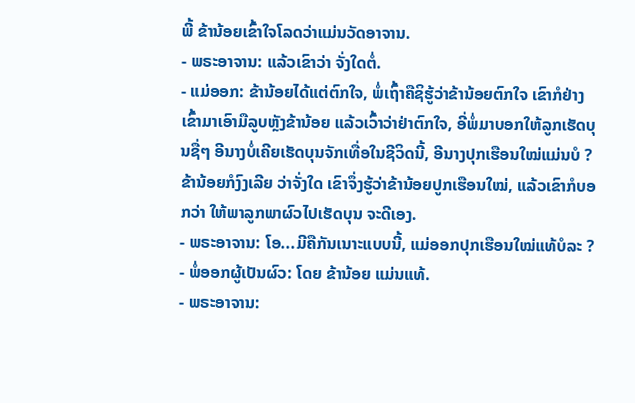ພີ້ ຂ້ານ້ອຍເຂົ້າໃຈໂລດວ່າແມ່ນວັດອາຈານ.
- ພຣະອາຈານ: ແລ້ວເຂົາວ່າ ຈັ່ງໃດຕໍ່.
- ແມ່ອອກ: ຂ້ານ້ອຍໄດ້ແຕ່ຕົກໃຈ, ພໍ່ເຖົ້າຄືຊິຮູ້ວ່າຂ້ານ້ອຍຕົກໃຈ ເຂົາກໍຢ່າງເຂົ້າມາເອົາມືລູບຫຼັງຂ້ານ້ອຍ ແລ້ວເວົ້າວ່າຢ່າຕົກໃຈ, ອີ່ພໍ່ມາບອກໃຫ້ລູກເຮັດບຸນຊື່ໆ ອີນາງບໍ່ເຄີຍເຮັດບຸນຈັກເທື່ອໃນຊີວິດນີ້, ອີນາງປຸກເຮືອນໃໝ່ແມ່ນບໍ ? ຂ້ານ້ອຍກໍງົງເລີຍ ວ່າຈັ່ງໃດ ເຂົາຈຶ່ງຮູ້ວ່າຂ້ານ້ອຍປູກເຮືອນໃໝ່, ແລ້ວເຂົາກໍບອກວ່າ ໃຫ້ພາລູກພາຜົວໄປເຮັດບຸນ ຈະດີເອງ.
- ພຣະອາຈານ: ໂອ...ມີຄືກັນເນາະແບບນີ້, ແມ່ອອກປຸກເຮືອນໃໝ່ແທ້ບໍລະ ?
- ພໍ່ອອກຜູ້ເປັນຜົວ: ໂດຍ ຂ້ານ້ອຍ ແມ່ນແທ້.
- ພຣະອາຈານ: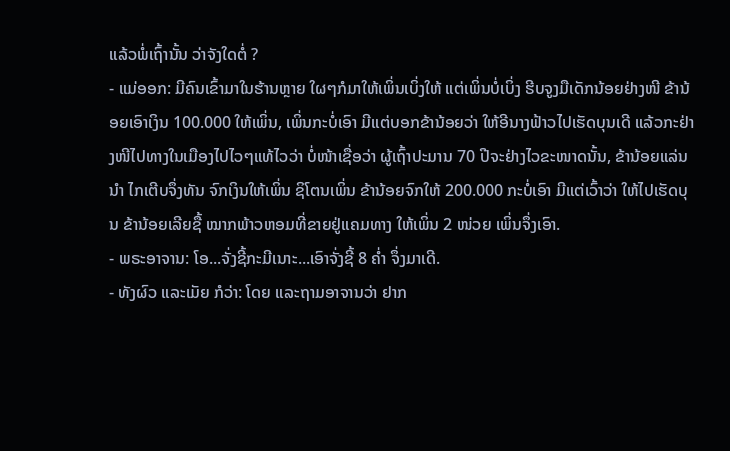ແລ້ວພໍ່ເຖົ້ານັ້ນ ວ່າຈັງໃດຕໍ່ ?
- ແມ່ອອກ: ມີຄົນເຂົ້າມາໃນຮ້ານຫຼາຍ ໃຜໆກໍມາໃຫ້ເພິ່ນເບິ່ງໃຫ້ ແຕ່ເພິ່ນບໍ່ເບິ່ງ ຮີບຈູງມືເດັກນ້ອຍຢ່າງໜີ ຂ້ານ້ອຍເອົາເງິນ 100.000 ໃຫ້ເພິ່ນ, ເພິ່ນກະບໍ່ເອົາ ມີແຕ່ບອກຂ້ານ້ອຍວ່າ ໃຫ້ອີນາງຟ້າວໄປເຮັດບຸນເດີ ແລ້ວກະຢ່າງໜີໄປທາງໃນເມືອງໄປໄວໆແທ້ໄວວ່າ ບໍ່ໜ້າເຊື່ອວ່າ ຜູ້ເຖົ້າປະມານ 70 ປີຈະຢ່າງໄວຂະໜາດນັ້ນ, ຂ້ານ້ອຍແລ່ນນໍາ ໄກເຕີບຈຶ່ງທັນ ຈົກເງິນໃຫ້ເພິ່ນ ຊິໂຕນເພິ່ນ ຂ້ານ້ອຍຈົກໃຫ້ 200.000 ກະບໍ່ເອົາ ມີແຕ່ເວົ້າວ່າ ໃຫ້ໄປເຮັດບຸນ ຂ້ານ້ອຍເລີຍຊື້ ໝາກພ້າວຫອມທີ່ຂາຍຢູ່ແຄມທາງ ໃຫ້ເພິ່ນ 2 ໜ່ວຍ ເພິ່ນຈຶ່ງເອົາ.
- ພຣະອາຈານ: ໂອ...ຈັ່ງຊີ້ກະມີເນາະ...ເອົາຈັ່ງຊີ້ 8 ຄໍ່າ ຈຶ່ງມາເດີ.
- ທັງຜົວ ແລະເມັຍ ກໍວ່າ: ໂດຍ ແລະຖາມອາຈານວ່າ ຢາກ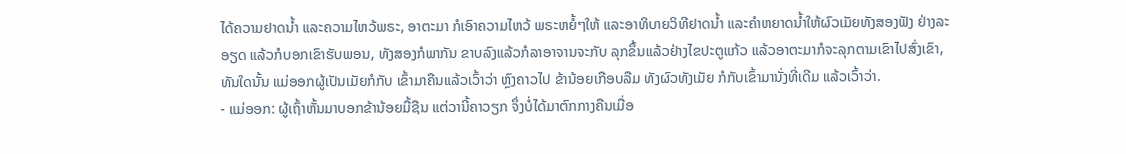ໄດ້ຄວາມຢາດນໍ້າ ແລະຄວາມໄຫວ້ພຣະ, ອາຕະມາ ກໍເອົາຄວາມໄຫວ້ ພຣະຫຍໍ້ໆໃຫ້ ແລະອາທິບາຍວິທີຢາດນໍ້າ ແລະຄໍາຫຍາດນໍ້າໃຫ້ຜົວເມັຍທັງສອງຟັງ ຢ່າງລະອຽດ ແລ້ວກໍບອກເຂົາຮັບພອນ, ທັງສອງກໍພາກັນ ຂາບລົງແລ້ວກໍລາອາຈານຈະກັບ ລຸກຂຶ້ນແລ້ວຢ່າງໄຂປະຕູແກ້ວ ແລ້ວອາຕະມາກໍຈະລຸກຕາມເຂົາໄປສົ່ງເຂົາ, ທັນໃດນັ້ນ ແມ່ອອກຜູ້ເປັນເມັຍກໍກັບ ເຂົ້າມາຄືນແລ້ວເວົ້າວ່າ ຫຼົງຄາວໄປ ຂ້ານ້ອຍເກືອບລືມ ທັງຜົວທັງເມັຍ ກໍກັບເຂົ້າມານັ່ງທີ່ເດີມ ແລ້ວເວົ້າວ່າ.
- ແມ່ອອກ: ຜູ້ເຖົ້າຫັ້ນມາບອກຂ້ານ້ອຍມື້ຊືນ ແຕ່ວານີ້ຄາວຽກ ຈຶ່ງບໍ່ໄດ້ມາຕົກກາງຄືນເມື່ອ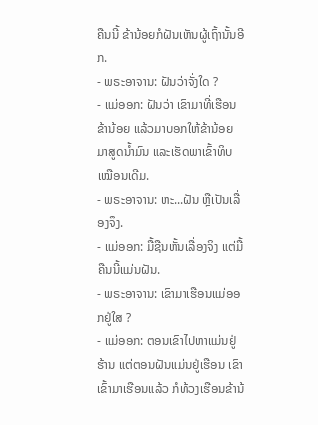ຄືນນີ້ ຂ້ານ້ອຍກໍຝັນເຫັນຜູ້ເຖົ້ານັ້ນອີກ.
- ພຣະອາຈານ: ຝັນວ່າຈັ່ງໃດ ?
- ແມ່ອອກ: ຝັນວ່າ ເຂົາມາທີ່ເຮືອນຂ້ານ້ອຍ ແລ້ວມາບອກໃຫ້ຂ້ານ້ອຍ ມາສູດນໍ້າມົນ ແລະເຮັດພາເຂົ້າທິບເໝືອນເດີມ.
- ພຣະອາຈານ: ຫະ...ຝັນ ຫຼືເປັນເລື່ອງຈຶງ.
- ແມ່ອອກ: ມື້ຊືນຫັ້ນເລື່ອງຈິງ ແຕ່ມື້ຄືນນີ້ແມ່ນຝັນ.
- ພຣະອາຈານ: ເຂົາມາເຮືອນແມ່ອອກຢູ່ໃສ ?
- ແມ່ອອກ: ຕອນເຂົາໄປຫາແມ່ນຢູ່ຮ້ານ ແຕ່ຕອນຝັນແມ່ນຢູ່ເຮືອນ ເຂົາເຂົ້າມາເຮືອນແລ້ວ ກໍທ້ວງເຮືອນຂ້ານ້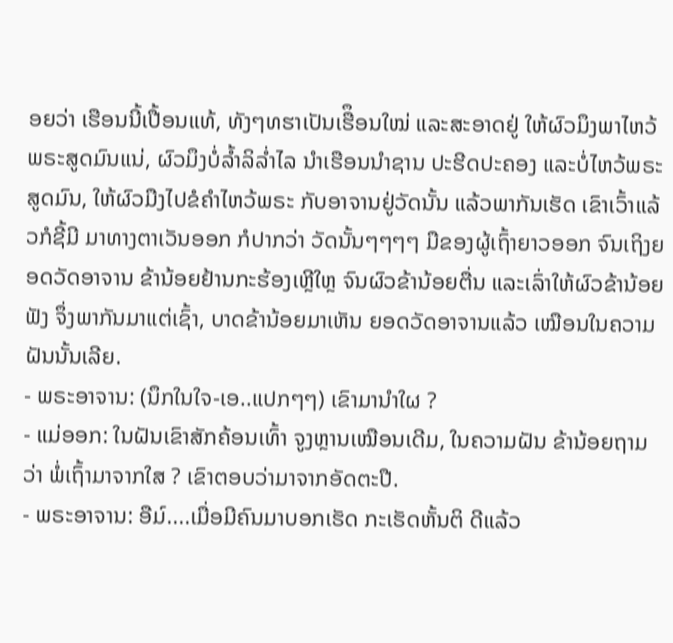ອຍວ່າ ເຮືອນນີ້ເປື້ອນແທ້, ທັງໆທຮາເປັນເຮືຶອນໃໝ່ ແລະສະອາດຢູ່ ໃຫ້ຜົວມຶງພາໄຫວ້ພຣະສູດມົນແນ່, ຜົວມຶງບໍ່ລໍ້າລິລໍ່າໄລ ນໍາເຮືອນນໍາຊານ ປະຮີດປະຄອງ ແລະບໍ່ໄຫວ້ພຣະສູດມົນ, ໃຫ້ຜົວມືງໄປຂໍຄໍາໄຫວ້ພຣະ ກັບອາຈານຢູ່ວັດນັ້ນ ແລ້ວພາກັນເຮັດ ເຂົາເວົ້າແລ້ວກໍຊີ້ມີ ມາທາງຕາເວັນອອກ ກໍປາກວ່າ ວັດນັ້ນໆໆໆໆ ມືຂອງຜູ້ເຖົ້າຍາວອອກ ຈົນເຖິງຍອດວັດອາຈານ ຂ້ານ້ອຍຢ້ານກະຮ້ອງເຫຼີໃຫຼ ຈົນຜົວຂ້ານ້ອຍຕື່ນ ແລະເລົ່າໃຫ້ຜົວຂ້ານ້ອຍຟັງ ຈຶ່ງພາກັນມາແຕ່ເຊົ້າ, ບາດຂ້ານ້ອຍມາເຫັນ ຍອດວັດອາຈານແລ້ວ ເໝືອນໃນຄວາມຝັນນັ້ນເລີຍ.
- ພຣະອາຈານ: (ນຶກໃນໃຈ-ເອ..ແປກໆໆ) ເຂົາມານໍາໃຜ ?
- ແມ່ອອກ: ໃນຝັນເຂົາສັກຄ້ອນເທົ້າ ຈູງຫຼານເໝືອນເດີມ, ໃນຄວາມຝັນ ຂ້ານ້ອຍຖາມວ່າ ພໍ່ເຖົ້າມາຈາກໃສ ? ເຂົາຕອບວ່າມາຈາກອັດຕະປື.
- ພຣະອາຈານ: ອືມ໌....ເມື່ອມີຄົນມາບອກເຮັດ ກະເຮັດຫັ້ນຕິ ດີແລ້ວ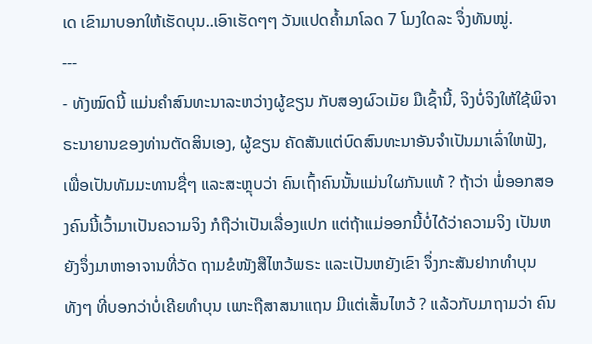ເດ ເຂົາມາບອກໃຫ້ເຮັດບຸນ..ເອົາເຮັດໆໆ ວັນແປດຄໍ້າມາໂລດ 7 ໂມງໃດລະ ຈຶ່ງທັນໝູ່.
---
- ທັງໝົດນີ້ ແມ່ນຄໍາສົນທະນາລະຫວ່າງຜູ້ຂຽນ ກັບສອງຜົວເມັຍ ມືເຊົ້ານີ້, ຈິງບໍ່ຈິງໃຫ້ໃຊ້ພິຈາຣະນາຍານຂອງທ່ານຕັດສິນເອງ, ຜູ້ຂຽນ ຄັດສັນແຕ່ບົດສົນທະນາອັນຈໍາເປັນມາເລົ່າໃຫຟັງ, ເພື່ອເປັນທັມມະທານຊື່ໆ ແລະສະຫຼຸບວ່າ ຄົນເຖົ້າຄົນນັ້ນແມ່ນໃຜກັນແທ້ ? ຖ້າວ່າ ພໍ່ອອກສອງຄົນນີ້ເວົ້າມາເປັນຄວາມຈິງ ກໍຖືວ່າເປັນເລື່ອງແປກ ແຕ່ຖ້າແມ່ອອກນີ້ບໍ່ໄດ້ວ່າຄວາມຈິງ ເປັນຫຍັງຈຶ່ງມາຫາອາຈານທີ່ວັດ ຖາມຂໍໜັງສືໄຫວ້ພຣະ ແລະເປັນຫຍັງເຂົາ ຈຶ່ງກະສັນຢາກທຳບຸນທັງໆ ທີ່ບອກວ່າບໍ່ເຄີຍທໍາບຸນ ເພາະຖືສາສນາແຖນ ມີແຕ່ເສັ້ນໄຫວ້ ? ແລ້ວກັບມາຖາມວ່າ ຄົນ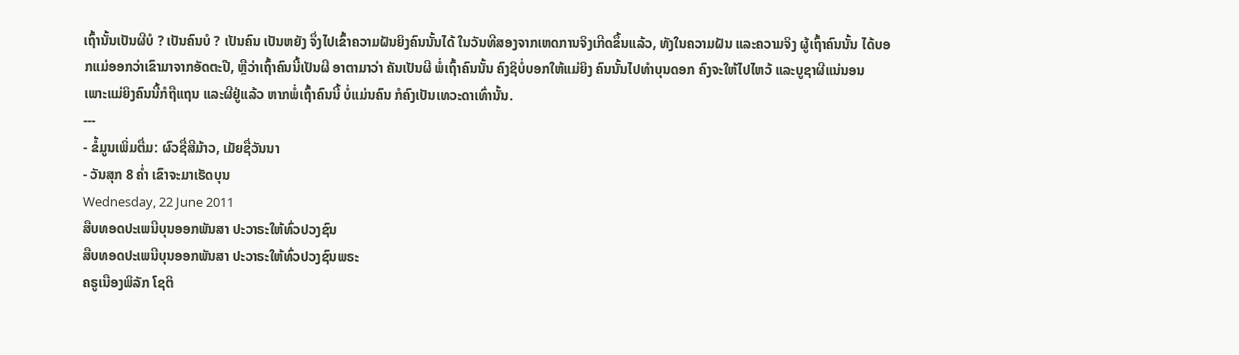ເຖົ້ານັ້ນເປັນຜີບໍ ? ເປັນຄົນບໍ ? ເປັນຄົນ ເປັນຫຍັງ ຈຶ່ງໄປເຂົ້າຄວາມຝັນຍິງຄົນນັ້ນໄດ້ ໃນວັນທີສອງຈາກເຫດການຈິງເກີດຂຶ້ນແລ້ວ, ທັງໃນຄວາມຝັນ ແລະຄວາມຈິງ ຜູ້ເຖົ້າຄົນນັ້ນ ໄດ້ບອກແມ່ອອກວ່າເຂົາມາຈາກອັດຕະປື, ຫຼືວ່າເຖົ້າຄົນນີ້ເປັນຜີ ອາຕາມາວ່າ ຄັນເປັນຜີ ພໍ່ເຖົ້າຄົນນັ້ນ ຄົງຊິບໍ່ບອກໃຫ້ແມ່ຍິງ ຄົນນັ້ນໄປທໍາບຸນດອກ ຄົງຈະໃຫ້ໄປໄຫວ້ ແລະບູຊາຜີແນ່ນອນ ເພາະແມ່ຍິງຄົນນີ້ກໍຖືແຖນ ແລະຜີຢູ່ແລ້ວ ຫາກພໍ່ເຖົ້າຄົນນີ້ ບໍ່ແມ່ນຄົນ ກໍຄົງເປັນເທວະດາເທົ່ານັ້ນ.
---
- ຂໍ້ມູນເພິ່ມຕື່ມ: ຜົວຊື່ສີມ້າວ, ເມັຍຊື່ວັນນາ
- ວັນສຸກ 8 ຄໍ່າ ເຂົາຈະມາເຮັດບຸນ
Wednesday, 22 June 2011
ສືບທອດປະເພນີບຸນອອກພັນສາ ປະວາຣະໃຫ້ທົ່ວປວງຊົນ
ສືບທອດປະເພນີບຸນອອກພັນສາ ປະວາຣະໃຫ້ທົ່ວປວງຊົນພຣະ
ຄຣູເນືອງພິລັກ ໂຊຕິ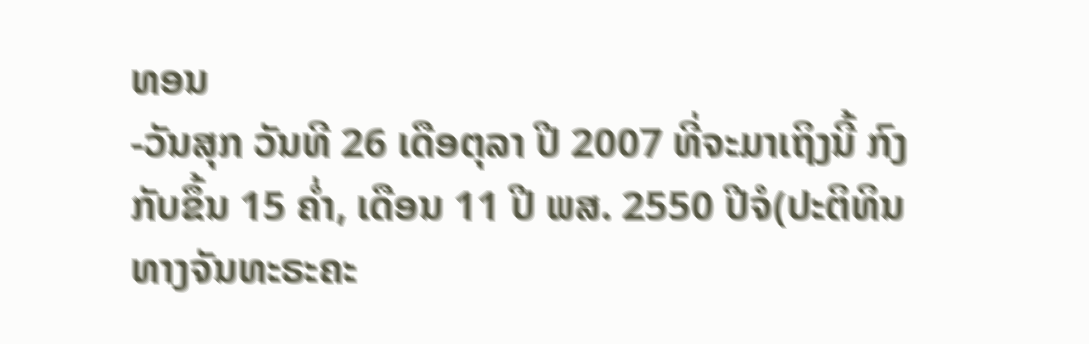ທອນ
-ວັນສຸກ ວັນທີ 26 ເດືອຕຸລາ ປີ 2007 ທີ່ຈະມາເຖິງນີ້ ກົງກັບຂຶ້ນ 15 ຄ່ຳ, ເດືອນ 11 ປີ ພສ. 2550 ປີຈໍ(ປະຕິທິນທາງຈັນທະຣະຄະ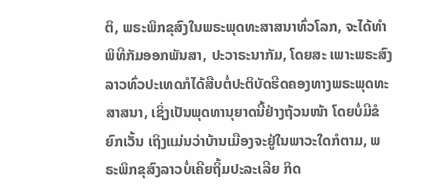ຕິ, ພຣະພິກຂຸສົງໃນພຣະພຸດທະສາສນາທົ່ວໂລກ, ຈະໄດ້ທຳພິທີກັມອອກພັນສາ, ປະວາຣະນາກັມ, ໂດຍສະ ເພາະພຣະສົງລາວທົ່ວປະເທດກໍໄດ້ສືບຕໍ່ປະຕິບັດຮີດຄອງທາງພຣະພຸດທະສາສນາ, ເຊິ່ງເປັນພຸດທານຸຍາດນີ້ຢ່າງຖ້ວນໜ້າ ໂດຍບໍ່ມີຂໍຍົກເວັ້ນ ເຖິງແມ່ນວ່າບ້ານເມືອງຈະຢູ່ໃນພາວະໃດກໍຕາມ, ພຣະພິກຂຸສົງລາວບໍ່ເຄີຍຖິ້ມປະລະເລີຍ ກິດ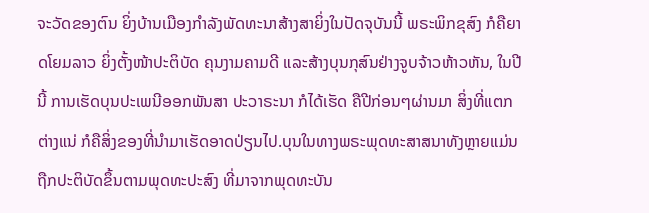ຈະວັດຂອງຕົນ ຍິ່ງບ້ານເມືອງກຳລັງພັດທະນາສ້າງສາຍິ່ງໃນປັດຈຸບັນນີ້ ພຣະພິກຂຸສົງ ກໍຄືຍາດໂຍມລາວ ຍິ່ງຕັ້ງໜ້າປະຕິບັດ ຄຸນງາມຄາມດີ ແລະສ້າງບຸນກຸສົນຢ່າງຈູບຈ້າວຫ້າວຫັນ, ໃນປີນີ້ ການເຮັດບຸນປະເພນີອອກພັນສາ ປະວາຣະນາ ກໍໄດ້ເຮັດ ຄືປີກ່ອນໆຜ່ານມາ ສິ່ງທີ່ແຕກຕ່າງແນ່ ກໍຄືສິ່ງຂອງທີ່ນຳມາເຮັດອາດປ່ຽນໄປ.ບຸນໃນທາງພຣະພຸດທະສາສນາທັງຫຼາຍແມ່ນຖືກປະຕິບັດຂຶ້ນຕາມພຸດທະປະສົງ ທີ່ມາຈາກພຸດທະບັນ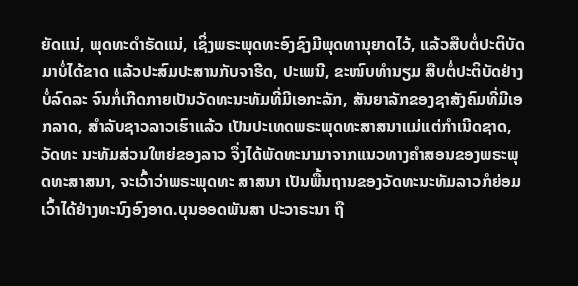ຍັດແນ່, ພຸດທະດຳຣັດແນ່, ເຊິ່ງພຣະພຸດທະອົງຊົງມີພຸດທານຸຍາດໄວ້, ແລ້ວສືບຕໍ່ປະຕິບັດມາບໍ່ໄດ້ຂາດ ແລ້ວປະສົມປະສານກັບຈາຮີດ, ປະເພນີ, ຂະໜົບທຳນຽມ ສືບຕໍ່ປະຕິບັດຢ່າງບໍ່ລົດລະ ຈົນກໍ່ເກີດກາຍເປັນວັດທະນະທັມທີ່ມີເອກະລັກ, ສັນຍາລັກຂອງຊາສັງຄົມທີ່ມີເອກລາດ, ສຳລັບຊາວລາວເຮົາແລ້ວ ເປັນປະເທດພຣະພຸດທະສາສນາແມ່ແຕ່ກຳເນີດຊາດ, ວັດທະ ນະທັມສ່ວນໃຫຍ່ຂອງລາວ ຈຶ່ງໄດ້ພັດທະນາມາຈາກແນວທາງຄຳສອນຂອງພຣະພຸດທະສາສນາ, ຈະເວົ້າວ່າພຣະພຸດທະ ສາສນາ ເປັນພື້ນຖານຂອງວັດທະນະທັມລາວກໍຍ່ອມເວົ້າໄດ້ຢ່າງທະນົງອົງອາດ.ບຸນອອດພັນສາ ປະວາຣະນາ ຖື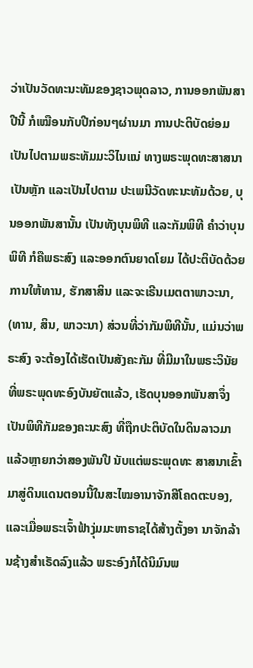ວ່າເປັນວັດທະນະທັມຂອງຊາວພຸດລາວ, ການອອກພັນສາປີນີ້ ກໍເໝືອນກັບປີກ່ອນໆຜ່ານມາ ການປະຕິບັດຍ່ອມເປັນໄປຕາມພຣະທັມມະວິໄນແນ່ ທາງພຣະພຸດທະສາສນາເປັນຫຼັກ ແລະເປັນໄປຕາມ ປະເພນີວັດທະນະທັມດ້ວຍ, ບຸນອອກພັນສານັ້ນ ເປັນທັງບຸນພິທີ ແລະກັມພິທີ ຄຳວ່າບຸນພິທີ ກໍຄືພຣະສົງ ແລະອອກຕົນຍາດໂຍມ ໄດ້ປະຕິບັດດ້ວຍການໃຫ້ທານ, ຮັກສາສິນ ແລະຈະເຣີນເມຕຕາພາວະນາ, (ທານ, ສິນ, ພາວະນາ) ສ່ວນທີ່ວ່າກັມພິທີນັ້ນ, ແມ່ນວ່າພຣະສົງ ຈະຕ້ອງໄດ້ເຮັດເປັນສັງຄະກັມ ທີ່ມີມາໃນພຣະວິນັຍ ທີ່ພຣະພຸດທະອົງບັນຍັຕແລ້ວ, ເຮັດບຸນອອກພັນສາຈຶ່ງເປັນພິທີກັມຂອງຄະນະສົງ ທີ່ຖືກປະຕິບັດໃນດິນລາວມາແລ້ວຫຼາຍກວ່າສອງພັນປີ ນັບແຕ່ພຣະພຸດທະ ສາສນາເຂົ້າມາສູ່ດິນແດນຕອນນີ້ໃນສະໄໝອານາຈັກສີໂຄດຕະບອງ, ແລະເມື່ອພຣະເຈົ້າຟ້າງຸ່ມມະຫາຣາຊໄດ້ສ້າງຕັ້ງອາ ນາຈັກລ້ານຊ້າງສຳເຣັດລົງແລ້ວ ພຣະອົງກໍໄດ້ນິມົນພ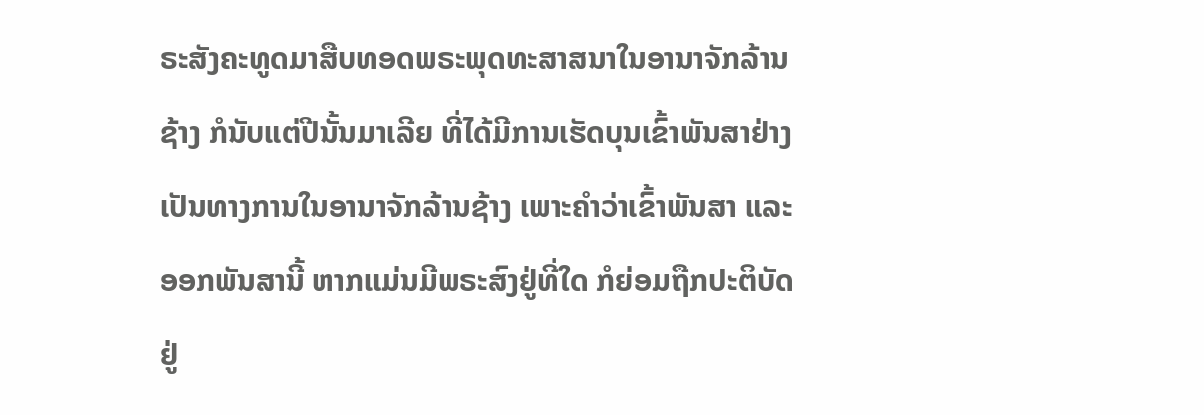ຣະສັງຄະທູດມາສືບທອດພຣະພຸດທະສາສນາໃນອານາຈັກລ້ານຊ້າງ ກໍນັບແຕ່ປີນັ້ນມາເລີຍ ທີ່ໄດ້ມີການເຮັດບຸນເຂົ້າພັນສາຢ່າງເປັນທາງການໃນອານາຈັກລ້ານຊ້າງ ເພາະຄຳວ່າເຂົ້າພັນສາ ແລະອອກພັນສານີ້ ຫາກແມ່ນມີພຣະສົງຢູ່ທີ່ໃດ ກໍຍ່ອມຖືກປະຕິບັດຢູ່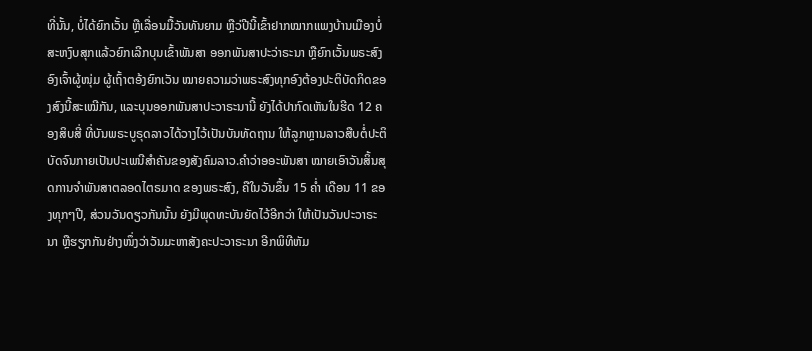ທີ່ນັ້ນ, ບໍ່ໄດ້ຍົກເວັ້ນ ຫຼືເລື່ອນມື້ວັນທັນຍາມ ຫຼືວ່ປີນີ້ເຂົ້າຢາກໝາກແພງບ້ານເມືອງບໍ່ສະຫງົບສຸກແລ້ວຍົກເລີກບຸນເຂົ້າພັນສາ ອອກພັນສາປະວ່າຣະນາ ຫຼືຍົກເວັ້ນພຣະສົງອົງເຈົ້າຜູ້ໜຸ່ມ ຜູ້ເຖົ້າຕອ້ງຍົກເວັນ ໝາຍຄວາມວ່າພຣະສົງທຸກອົງຕ້ອງປະຕິບັດກິດຂອງສົງນີ້ສະເໝີກັນ, ແລະບຸນອອກພັນສາປະວາຣະນານີ້ ຍັງໄດ້ປາກົດເຫັນໃນຮີດ 12 ຄອງສິບສີ່ ທີ່ບັນພຣະບູຣຸດລາວໄດ້ວາງໄວ້ເປັນບັນທັດຖານ ໃຫ້ລູກຫຼານລາວສືບຕໍ່ປະຕິບັດຈົນກາຍເປັນປະເພນີສຳຄັນຂອງສັງຄົມລາວ.ຄຳວ່າອອະພັນສາ ໝາຍເອົາວັນສິ້ນສຸດການຈຳພັນສາຕລອດໄຕຣມາດ ຂອງພຣະສົງ, ຄືໃນວັນຂຶ້ນ 15 ຄ່ຳ ເດືອນ 11 ຂອງທຸກໆປີ, ສ່ວນວັນດຽວກັນນັ້ນ ຍັງມີພຸດທະບັນຍັດໄວ້ອີກວ່າ ໃຫ້ເປັນວັນປະວາຣະນາ ຫຼືຮຽກກັນຢ່າງໜຶ່ງວ່າວັນມະຫາສັງຄະປະວາຣະນາ ອີກພິທີຫັມ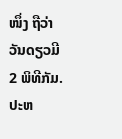ໜຶ່ງ ຖືວ່າວັນດຽວມີ 2 ພິທີກັມ.ປະຫ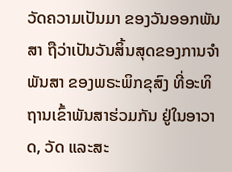ວັດຄວາມເປັນມາ ຂອງວັນອອກພັນສາ ຖືວ່າເປັນວັນສິ້ນສຸດຂອງການຈຳພັນສາ ຂອງພຣະພິກຂຸສົງ ທີ່ອະທິຖານເຂົ້າພັນສາຮ່ວມກັນ ຢູ່ໃນອາວາດ, ວັດ ແລະສະ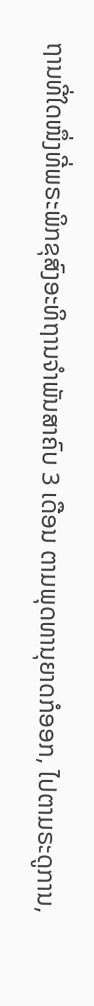ຖານທີ່ໃດໜຶ່ງທີ່ພຣະພິກຂຸສົງອະທິຖານຈຳພັນສາຄົບ 3 ເດືອນ ຕາມພຸດທານຸຍາດກໍອອກ, ໄປຕາມຣະດູການ,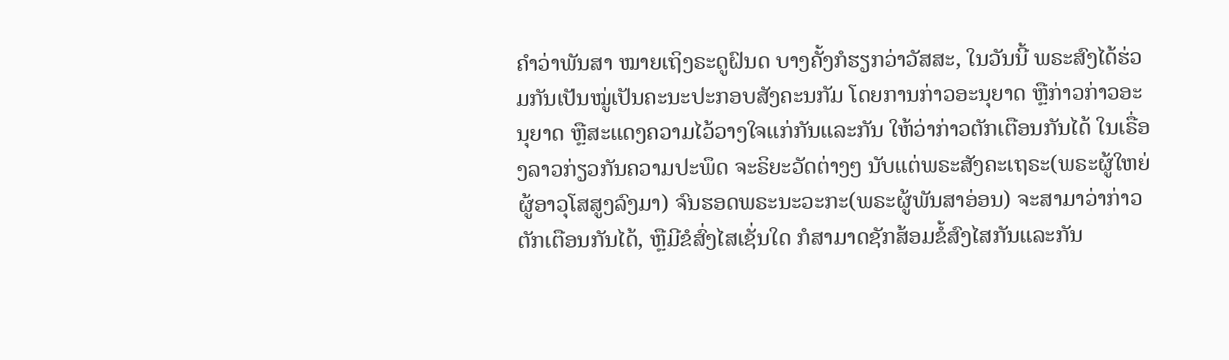ຄຳວ່າພັນສາ ໝາຍເຖິງຣະດູຝົນດ ບາງຄັ້ງກໍຮຽກວ່າວັສສະ, ໃນວັນນີ້ ພຣະສົງໄດ້ຮ່ວມກັນເປັນໝູ່ເປັນຄະນະປະກອບສັງຄະນກັມ ໂດຍການກ່າວອະນຸຍາດ ຫຼືກ່າວກ່າວອະນຸຍາດ ຫຼືສະແດງຄວາມໄວ້ວາງໃຈແກ່ກັນແລະກັນ ໃຫ້ວ່າກ່າວຕັກເຕືອນກັນໄດ້ ໃນເຣື່ອງລາວກ່ຽວກັນຄວາມປະພຶດ ຈະຣິຍະວັດຕ່າງໆ ນັບແຕ່ພຣະສັງຄະເຖຣະ(ພຣະຜູ້ໃຫຍ່ ຜູ້ອາວຸໂສສູງລົງມາ) ຈົນຮອດພຣະນະວະກະ(ພຣະຜູ້ພັນສາອ່ອນ) ຈະສາມາວ່າກ່າວຕັກເຕືອນກັນໄດ້, ຫຼືມີຂໍສົ່ງໄສເຊັ່ນໃດ ກໍສາມາດຊັກສ້ອມຂໍ້ສົງໄສກັນແລະກັນ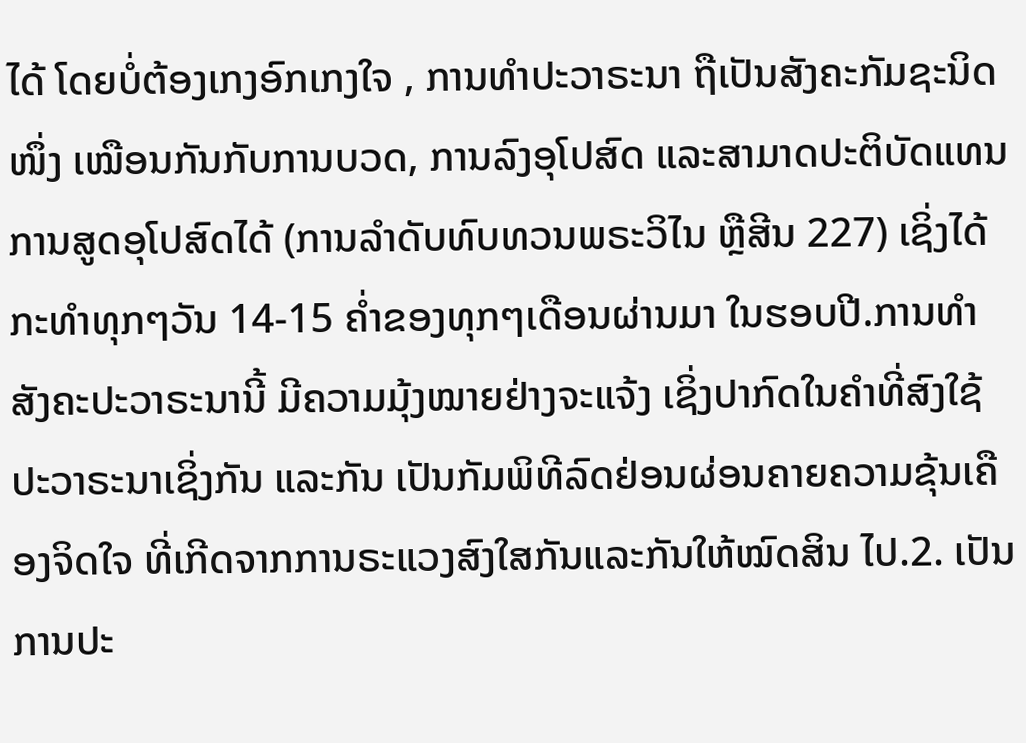ໄດ້ ໂດຍບໍ່ຕ້ອງເກງອົກເກງໃຈ , ການທຳປະວາຣະນາ ຖືເປັນສັງຄະກັມຊະນິດໜຶ່ງ ເໝືອນກັນກັບການບວດ, ການລົງອຸໂປສົດ ແລະສາມາດປະຕິບັດແທນການສູດອຸໂປສົດໄດ້ (ການລຳດັບທົບທວນພຣະວິໄນ ຫຼືສີນ 227) ເຊິ່ງໄດ້ກະທຳທຸກໆວັນ 14-15 ຄ່ຳຂອງທຸກໆເດືອນຜ່ານມາ ໃນຮອບປີ.ການທຳສັງຄະປະວາຣະນານີ້ ມີຄວາມມຸ້ງໝາຍຢ່າງຈະແຈ້ງ ເຊິ່ງປາກົດໃນຄຳທີ່ສົງໃຊ້ປະວາຣະນາເຊິ່ງກັນ ແລະກັນ ເປັນກັມພິທີລົດຢ່ອນຜ່ອນຄາຍຄວາມຂຸ້ນເຄືອງຈິດໃຈ ທີ່ເກີດຈາກການຣະແວງສົງໃສກັນແລະກັນໃຫ້ໝົດສິນ ໄປ.2. ເປັນການປະ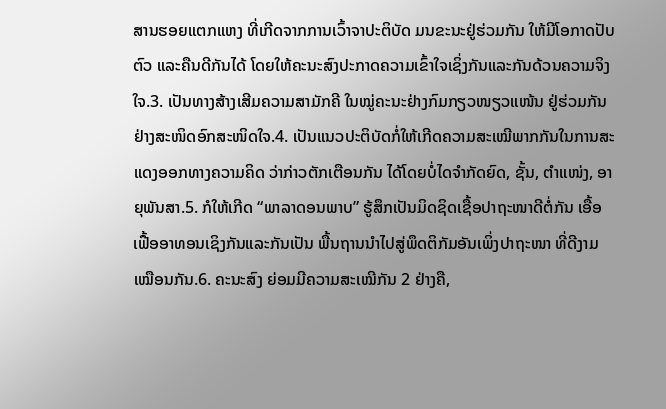ສານຮອຍແຕກແຫງ ທີ່ເກີດຈາກການເວົ້າຈາປະຕິບັດ ມນຂະນະຢູ່ຮ່ວມກັນ ໃຫ້ມີໂອກາດປັບຕົວ ແລະຄືນດີກັນໄດ້ ໂດຍໃຫ້ຄະນະສົງປະກາດຄວາມເຂົ້າໃຈເຊິ່ງກັນແລະກັນດ້ວນຄວາມຈິງໃຈ.3. ເປັນທາງສ້າງເສີມຄວາມສາມັກຄີ ໃນໝູ່ຄະນະຢ່າງກົມກຽວໜຽວແໜ້ນ ຢູ່ຮ່ວມກັນຢ່າງສະໜິດອົກສະໜິດໃຈ.4. ເປັນແນວປະຕິບັດກໍ່ໃຫ້ເກີດຄວາມສະເໝີພາກກັນໃນການສະແດງອອກທາງຄວາມຄິດ ວ່າກ່າວຕັກເຕືອນກັນ ໄດ້ໂດຍບໍ່ໄດຈຳກັດຍົດ, ຊັ້ນ, ຕຳແໜ່ງ, ອາຍຸພັນສາ.5. ກໍໃຫ້ເກີດ “ພາລາດອນພາບ” ຮູ້ສຶກເປັນມິດຊິດເຊື້ອປາຖະໜາດີຕໍ່ກັນ ເອື້ອເຟື້ອອາທອນເຊິງກັນແລະກັນເປັນ ພື້ນຖານນຳໄປສູ່ພຶດຕິກັມອັນເພິ່ງປາຖະໜາ ທີ່ດີງາມເໝືອນກັນ.6. ຄະນະສົງ ຍ່ອມມີຄວາມສະເໝີກັນ 2 ຢ່າງຄື,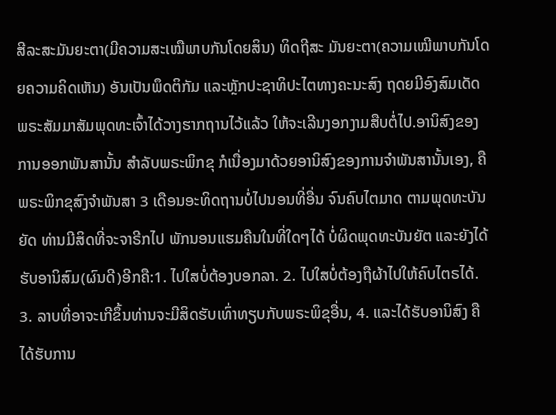ສີລະສະມັນຍະຕາ(ມີຄວາມສະເໝືພາບກັນໂດຍສິນ) ທິດຖີສະ ມັນຍະຕາ(ຄວາມເໝີພາບກັນໂດຍຄວາມຄິດເຫັນ) ອັນເປັນພຶດຕິກັມ ແລະຫຼັກປະຊາທິປະໄຕທາງຄະນະສົງ ຖດຍມີອົງສົມເດັດພຣະສັມມາສັມພຸດທະເຈົ້າໄດ້ວາງຮາກຖານໄວ້ແລ້ວ ໃຫ້ຈະເລີນງອກງາມສືບຕໍ່ໄປ.ອານິສົງຂອງການອອກພັນສານັ້ນ ສຳລັບພຣະພິກຂຸ ກໍເນື່ອງມາດ້ວຍອານິສົງຂອງການຈຳພັນສານັ້ນເອງ, ຄື ພຣະພິກຂຸສົງຈຳພັນສາ 3 ເດືອນອະທິດຖານບໍ່ໄປນອນທີ່ອື່ນ ຈົນຄົບໄຕມາດ ຕາມພຸດທະບັນຍັດ ທ່ານມີສິດທີ່ຈະຈາຣີກໄປ ພັກນອນແຮມຄືນໃນທີ່ໃດໆໄດ້ ບໍ່ຜິດພຸດທະບັນຍັຕ ແລະຍັງໄດ້ຮັບອານິສົມ(ຜົນດີ)ອີກຄື:1. ໄປໃສບໍ່ຕ້ອງບອກລາ. 2. ໄປໃສບໍ່ຕ້ອງຖືຜ້າໄປໃຫ້ຄົບໄຕຣໄດ້. 3. ລາບທີ່ອາຈະເກີຂຶ້ນທ່ານຈະມີສິດຮັບເທົ່າທຽບກັບພຣະພິຂຸອື່ນ, 4. ແລະໄດ້ຮັບອານິສົງ ຄືໄດ້ຮັບການ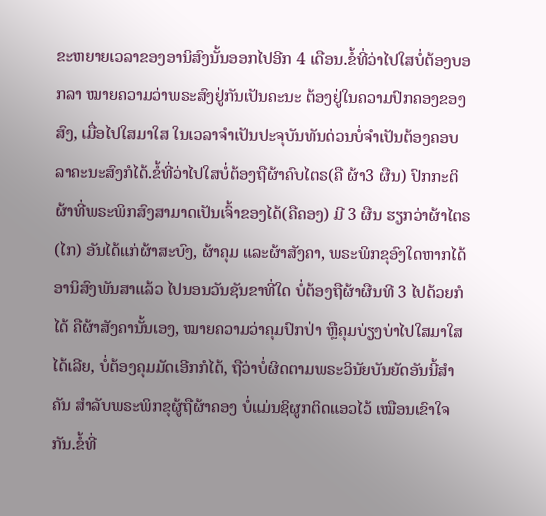ຂະຫຍາຍເວລາຂອງອານິສົງນັ້ນອອກໄປອີກ 4 ເດືອນ.ຂ້ໍທີ່ວ່າໄປໃສບໍ່ຕ້ອງບອກລາ ໝາຍຄວາມວ່າພຣະສົງຢູ່ກັນເປັນຄະນະ ຕ້ອງຢູ່ໃນຄວາມປົກຄອງຂອງສົງ, ເມື່ອໄປໃສມາໃສ ໃນເວລາຈຳເປັນປະຈຸບັນທັນດ່ວນບໍ່ຈຳເປັນຕ້ອງຄອບລາຄະນະສົງກໍໄດ້.ຂໍ້ທີ່ວ່າໄປໃສບໍ່ຕ້ອງຖືຜ້າຄົບໄຕຣ(ຄື ຜ້າ3 ຜືນ) ປົກກະຕິຜ້າທີ່ພຣະພິກສົງສາມາດເປັນເຈົ້າຂອງໄດ້(ຄືຄອງ) ມີ 3 ຜືນ ຮຽກວ່າຜ້າໄຕຣ(ໄກ) ອັນໄດ້ແກ່ຜ້າສະບົງ, ຜ້າຄຸມ ແລະຜ້າສັງຄາ, ພຣະພິກຂຸອົງໃດຫາກໄດ້ອານິສົງພັນສາແລ້ວ ໄປນອນວັນຊັນຂາທີ່ໃດ ບໍ່ຕ້ອງຖືຜ້າຜືນທີ 3 ໄປດ້ວຍກໍໄດ້ ຄືຜ້າສັງຄານັ້ນເອງ, ໝາຍຄວາມວ່າຄຸມປົກປ່າ ຫຼືຄຸມບ່ຽງບ່າໄປໃສມາໃສ ໄດ້ເລີຍ, ບໍ່ຕ້ອງຄຸມມັດເອີກກໍໄດ້, ຖືວ່າບໍ່ຜິດຕາມພຣະວິນັຍບັນຍັດອັນນີ້ສຳຄັນ ສຳລັບພຣະພິກຂຸຜູ້ຖືຜ້າຄອງ ບໍ່ແມ່ນຊິຜູກຕິດແອວໄວ້ ເໝືອນເຂົາໃຈກັນ.ຂໍ້ທີ່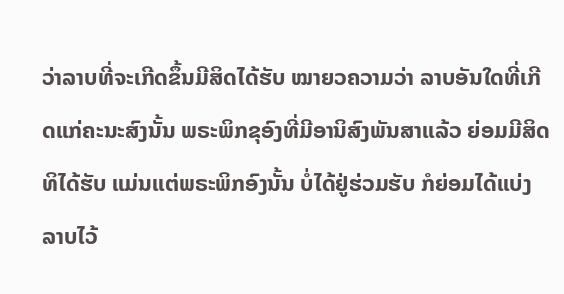ວ່າລາບທີ່ຈະເກີດຂຶ້ນມີສິດໄດ້ຮັບ ໝາຍວຄວາມວ່າ ລາບອັນໃດທີ່ເກີດແກ່ຄະນະສົງນັ້ນ ພຣະພິກຂຸອົງທີ່ມີອານິສົງພັນສາແລ້ວ ຍ່ອມມີສິດທິໄດ້ຮັບ ແມ່ນແຕ່ພຣະພິກອົງນັ້ນ ບໍ່ໄດ້ຢູ່ຮ່ວມຮັບ ກໍຍ່ອມໄດ້ແບ່ງລາບໄວ້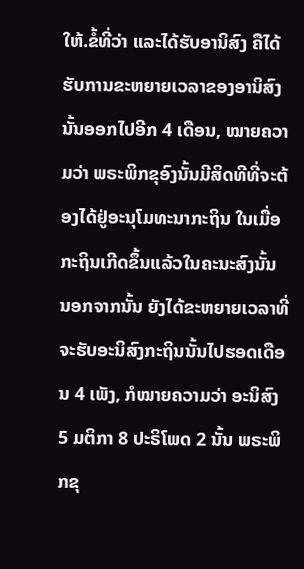ໃຫ້.ຂໍ້ທີ່ວ່າ ແລະໄດ້ຮັບອານິສົງ ຄືໄດ້ຮັບການຂະຫຍາຍເວລາຂອງອານິສົງນັ້ນອອກໄປອີກ 4 ເດືອນ, ໝາຍຄວາມວ່າ ພຣະພິກຂຸອົງນັ້ນມີສິດທີທີ່ຈະຕ້ອງໄດ້ຢູ່ອະນຸໂມທະນາກະຖິນ ໃນເມື່ອກະຖິນເກີດຂຶ້ນແລ້ວໃນຄະນະສົງນັ້ນ ນອກຈາກນັ້ນ ຍັງໄດ້ຂະຫຍາຍເວລາທີ່ຈະຮັບອະນິສົງກະຖິນນັ້ນໄປຮອດເດືອນ 4 ເພັງ, ກໍໝາຍຄວາມວ່າ ອະນິສົງ 5 ມຕິກາ 8 ປະຣິໂພດ 2 ນັ້ນ ພຣະພິກຂຸ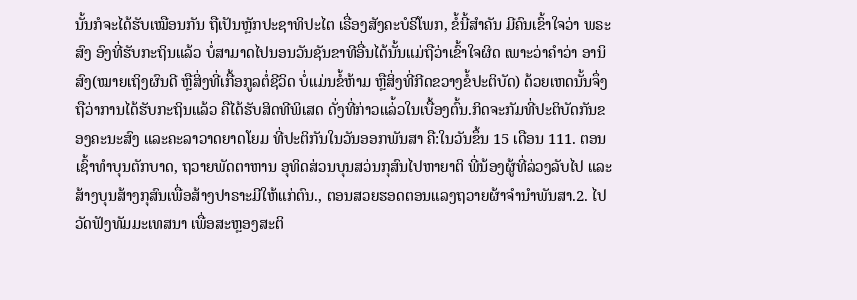ນັ້ນກໍຈະໄດ້ຮັບເໝືອນກັນ ຖືເປັນຫຼັກປະຊາທິປະໄຕ ເຣື່ອງສັງຄະບໍຣິໂພກ, ຂໍ້ນີ້ສຳຄັນ ມີຄົນເຂົ້າໃຈວ່າ ພຣະສົງ ອົງທີ່ຮັບກະຖິນແລ້ວ ບໍ່ສາມາດໄປນອນວັນຊັນຂາທີອື່ນໄດ້ນັ້ນແມ່ຖືວ່າເຂົ້າໃຈຜິດ ເພາະວ່າຄຳວ່າ ອານິສົງ(ໝາຍເຖິງຜົນດີ ຫຼືສິ່ງທີ່ເກື້ອກູລຕໍ່ຊີວິດ ບໍ່ແມ່ນຂໍ້ຫ້າມ ຫຼືສິ່ງທີ່ກີດຂວາງຂໍ້ປະຕິບັດ) ດ້ວຍເຫດນັ້ນຈຶ່ງຖືວ່າການໄດ້ຮັບກະຖິນແລ້ວ ຄືໄດ້ຮັບສິດທີພິເສດ ດັ່ງທີ່ກ່າວແລ່້ວໃນເບື້ອງຕົ້ນ.ກິດຈະກັມທີ່ປະຕິບັດກັນຂອງຄະນະສົງ ແລະຄະລາວາດຍາດໂຍມ ທີ່ປະຕິກັນໃນວັນອອກພັນສາ ຄື:ໃນວັນຂຶ້ນ 15 ເດືອນ 111. ຕອນເຊົ້າທຳບຸນຕັກບາດ, ຖວາຍພັດຕາຫານ ອຸທິດສ່ວນບຸນສວ່ນກຸສົນໄປຫາຍາຕິ ພີ່ນ້ອງຜູ້ທີ່ລ່ວງລັບໄປ ແລະສ້າງບຸນສ້າງກຸສົນເພື່ອສ້າງປາຣາະມີໃຫ້ແກ່ຕົນ., ຕອນສວຍຮອດຕອນແລງຖວາຍຜ້າຈຳນຳພັນສາ.2. ໄປວັດຟັງທັມມະເທສນາ ເພື່ອສະຫຼອງສະຕິ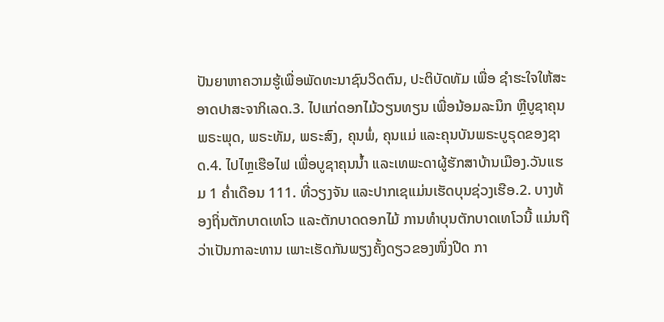ປັນຍາຫາຄວາມຮູ້ເພື່ອພັດທະນາຊົນວິດຕົນ, ປະຕິບັດທັມ ເພື່ອ ຊຳຮະໃຈໃຫ້ສະອາດປາສະຈາກິເລດ.3. ໄປແກ່ດອກໄມ້ວຽນທຽນ ເພື່ອນ້ອມລະນຶກ ຫຼືບູຊາຄຸນ ພຣະພຸດ, ພຣະທັມ, ພຣະສົງ, ຄຸນພໍ່, ຄຸນແມ່ ແລະຄຸນບັນພຣະບູຣຸດຂອງຊາດ.4. ໄປໄຫຼເຮືອໄຟ ເພື່ອບູຊາຄຸນນ້ຳ ແລະເທພະດາຜູ້ຮັກສາບ້ານເມືອງ.ວັນແຮມ 1 ຄ່ຳເດືອນ 111. ທີ່ວຽງຈັນ ແລະປາກເຊແມ່ນເຮັດບຸນຊ່ວງເຮືອ.2. ບາງທ້ອງຖິ່ນຕັກບາດເທໂວ ແລະຕັກບາດດອກໄມ້ ການທຳບຸນຕັກບາດເທໂວນີ້ ແມ່ນຖືວ່າເປັນກາລະທານ ເພາະເຮັດກັນພຽງຄັ້ງດຽວຂອງໜຶ່ງປີດ ກາ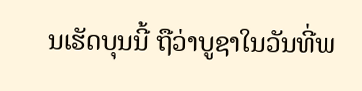ນເຮັດບຸນນີ້ ຖືວ່າບູຊາໃນວັນທີ່ພ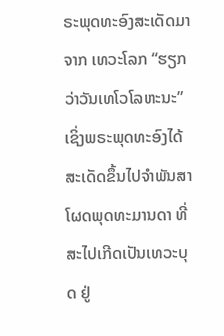ຣະພຸດທະອົງສະເດັດມາຈາກ ເທວະໂລກ “ຮຽກວ່າວັນເທໂວໂລຫະນະ” ເຊິ່ງພຣະພຸດທະອົງໄດ້ສະເດັດຂຶ້ນໄປຈຳພັນສາໂຜດພຸດທະມານດາ ທີ່ສະໄປເກີດເປັນເທວະບຸດ ຢູ່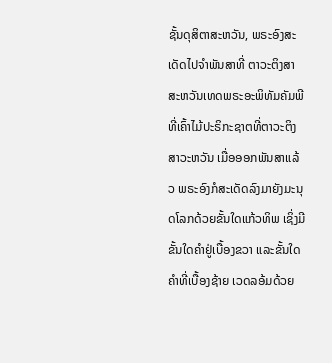ຊັ້ນດຸສິຕາສະຫວັນ, ພຣະອົງສະເດັດໄປຈຳພັນສາທີ່ ຕາວະຕິງສາສະຫວັນເທດພຣະອະພິທັມຄັມພີ ທີ່ເຄົ້າໄມ້ປະຣິກະຊາຕທີ່ຕາວະຕິງສາວະຫວັນ ເມື່ອອອກພັນສາແລ້ວ ພຣະອົງກໍສະເດັດລົງມາຍັງມະນຸດໂລກດ້ວຍຂັ້ນໃດແກ້ວທິພ ເຊິ່ງມີຂັ້ນໃດຄຳຢູ່ເບື້ອງຂວາ ແລະຂັ້ນໃດຄຳທີ່ເບື້ອງຊ້າຍ ເວດລອ້ມດ້ວຍ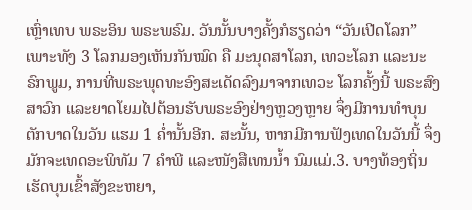ເຫຼົ່າເທບ ພຣະອິນ ພຣະພຣົມ. ວັນນັ້ນບາງຄັ້ງກໍຮຽດວ່າ “ວັນເປີດໂລກ” ເພາະທັງ 3 ໂລກມອງເຫັນກັນໝົດ ຄື ມະນຸດສາໂລກ, ເທວະໂລກ ແລະນະຣົກພູມ, ການທີ່ພຣະພຸດທະອົງສະເດັດລົງມາຈາກເທວະ ໂລກຄັ້ງນີ້ ພຣະສົງສາວົກ ແລະຍາດໂຍມໄປຕ້ອນຮັບພຣະອົງຢ່າງຫຼວງຫຼາຍ ຈຶ່ງມີການທຳບຸນຕັກບາດໃນວັນ ແຮມ 1 ຄ່ຳນັ້ນອີກ. ສະນັ້ນ, ຫາກມີການຟັງເທດໃນວັນນີ້ ຈຶ່ງມັກຈະເທດອະພິທັມ 7 ຄຳພີ ແລະໜັງສືເທນນ້ຳ ນົມແມ່.3. ບາງທ້ອງຖິ່ນເຮັດບຸນເຂົ້າສັງຂະຫຍາ,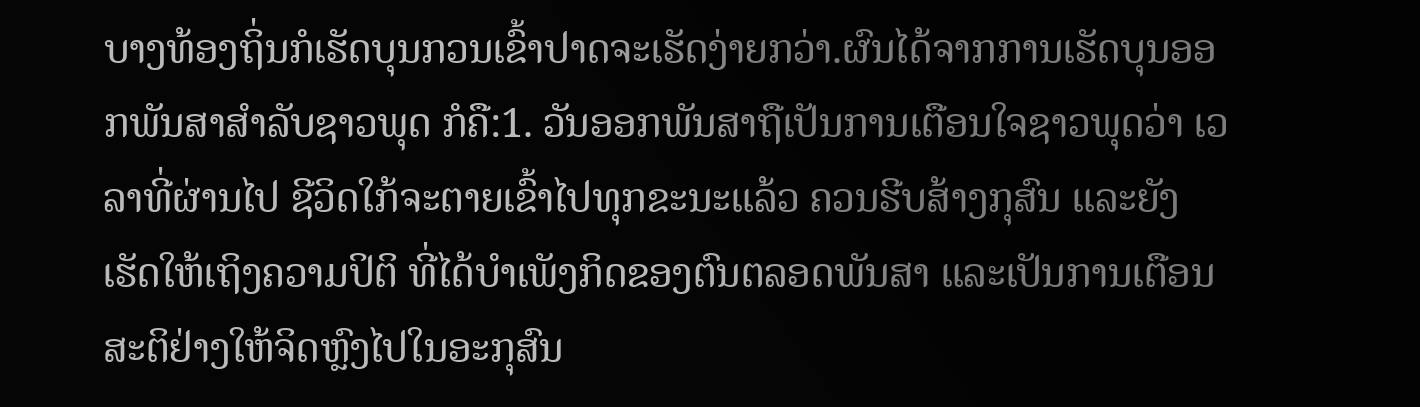ບາງທ້ອງຖິ່ນກໍເຮັດບຸນກວນເຂົ້າປາດຈະເຮັດງ່າຍກວ່າ.ຜົນໄດ້ຈາກການເຮັດບຸນອອກພັນສາສຳລັບຊາວພຸດ ກໍຄື:1. ວັນອອກພັນສາຖືເປັນການເຕືອນໃຈຊາວພຸດວ່າ ເວລາທີ່ຜ່ານໄປ ຊີວິດໃກ້ຈະຕາຍເຂົ້າໄປທຸກຂະນະແລ້ວ ຄວນຮີບສ້າງກຸສົນ ແລະຍັງເຮັດໃຫ້ເຖິງຄວາມປິຕິ ທີ່ໄດ້ບຳເພັງກິດຂອງຕົນຕລອດພັນສາ ແລະເປັນການເຕືອນສະຕິຢ່າງໃຫ້ຈິດຫຼົງໄປໃນອະກຸສົນ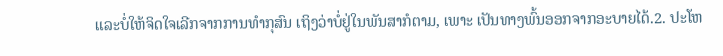ແລະບໍ່ໃຫ້ຈິດໃຈເລີກຈາກການທຳກຸສົນ ເຖິງວ່າບໍ່ຢູ່ໃນພັນສາກໍຕາມ, ເພາະ ເປັນທາງພົ້ນອອກຈາກອະບາຍໄດ້.2. ປະໂຫ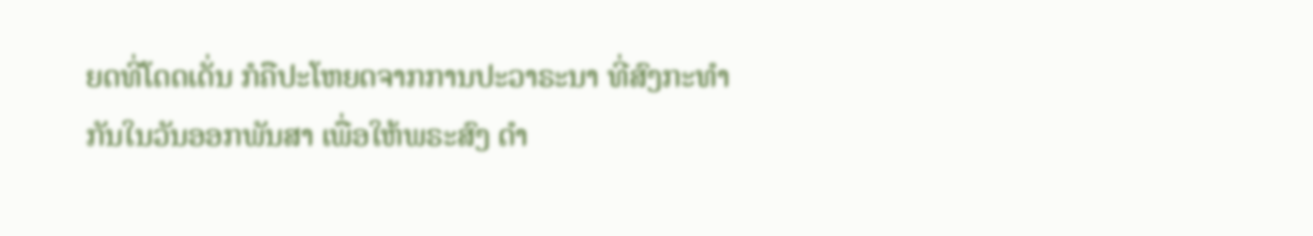ຍດທີ່ໂດດເດັ່ນ ກໍຄືປະໂຫຍດຈາກການປະວາຣະນາ ທີ່ສົງກະທຳກັນໃນວັນອອກພັນສາ ເພື່ອໃຫ້ພຣະສົງ ດຳ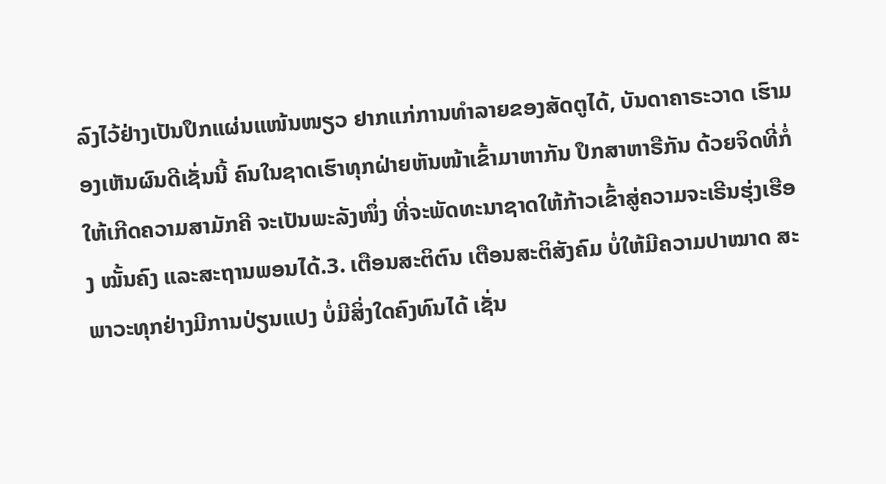ລົງໄວ້ຢ່າງເປັນປຶກແຜ່ນແໜ້ນໜຽວ ຢາກແກ່ການທຳລາຍຂອງສັດຕູໄດ້, ບັນດາຄາຣະວາດ ເຮົາມອງເຫັນຜົນດີເຊັ່ນນີ້ ຄົນໃນຊາດເຮົາທຸກຝ່າຍຫັນໜ້າເຂົ້າມາຫາກັນ ປຶກສາຫາຣືກັນ ດ້ວຍຈິດທີ່ກໍ່ໃຫ້ເກີດຄວາມສາມັກຄີ ຈະເປັນພະລັງໜຶ່ງ ທີ່ຈະພັດທະນາຊາດໃຫ້ກ້າວເຂົ້າສູ່ຄວາມຈະເຣີນຮຸ່ງເຮືອງ ໝັ້ນຄົງ ແລະສະຖານພອນໄດ້.3. ເຕືອນສະຕິຕົນ ເຕືອນສະຕິສັງຄົມ ບໍ່ໃຫ້ມີຄວາມປາໝາດ ສະພາວະທຸກຢ່າງມີການປ່ຽນແປງ ບໍ່ມີສິ່ງໃດຄົງທົນໄດ້ ເຊັ່ນ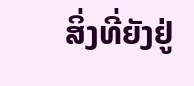ສິ່ງທີ່ຍັງຢູ່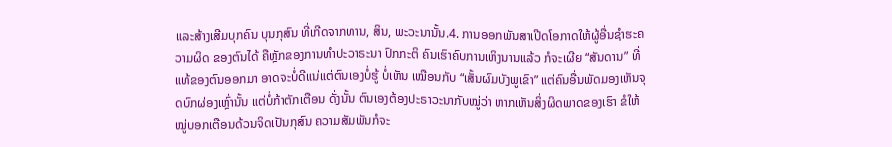ແລະສ້າງເສີມບຸກຄົນ ບຸນກຸສົນ ທີ່ເກີດຈາກທານ, ສິນ, ພະວະນານັ້ນ.4. ການອອກພັນສາເປີດໂອກາດໃຫ້ຜູ້ອື່ນຊຳຮະຄວາມຜິດ ຂອງຕົນໄດ້ ຄືຫຼັກຂອງການທຳປະວາຣະນາ ປົກກະຕິ ຄົນເຮົາຄົບການເຫິງນານແລ້ວ ກໍຈະເຜີຍ “ສັນດານ” ທີ່ແທ້ຂອງຕົນອອກມາ ອາດຈະບໍ່ດີແນ່ແຕ່ຕົນເອງບໍ່ຮູ້ ບໍ່ເຫັນ ເໝືອນກັບ “ເສັ້ນຜົມບັງພູເຂົາ” ແຕ່ຄົນອື່ນພັດມອງເຫັນຈຸດບົກຜ່ອງເຫຼົ່ານັ້ນ ແຕ່ບໍ່ກ້າຕັກເຕືອນ ດັ່ງນັ້ນ ຕົນເອງຕ້ອງປະຣາວະນາກັບໝູ່ວ່າ ຫາກເຫັນສິ່ງຜິດພາດຂອງເຮົາ ຂໍໃຫ້ໝູ່ບອກເຕືອນດ້ວນຈິດເປັນກຸສົນ ຄວາມສັມພັນກໍຈະ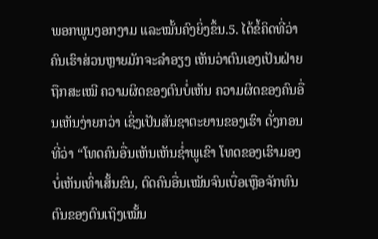ພອກພູນງອກງາມ ແລະໝັ້ນຄົງຍິ່ງຂຶ້ນ.5. ໄດ້ຂໍ້ຄິດທີ່ວ່າ ຄົນເຮົາສ່ວນຫຼາຍມັກຈະລຳອຽງ ເຫັນວ່າຕົນເອງເປັນຝ່າຍຖືກສະເໝີ ຄວາມຜິດຂອງຕົນບໍ່ເຫັນ ຄວາມຜິດຂອງຄົນອື່ນເຫັນງ່າຍກວ່າ ເຊິ່ງເປັນສັນຊາຕະຍານຂອງເຮົາ ດັ່ງກອນທີ່ວ່າ “ໂທດຄົນອື່ນເຫັນເຫັນຊ່ຳພູເຂົາ ໂທດຂອງເຮົາມອງບໍ່ເຫັນເທົ່າເສັ້ນຂົນ, ຕົດຄົນອື່ນເໝັນຈົນເບື່ອເຫຼືອຈັກທົນ ຕົນຂອງຕົນເຖິງເໝັ້ນ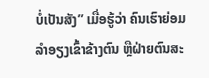ບໍ່ເປັນສັງ” ເມື່ອຮູ້ວ່າ ຄົນເຮົາຍ່ອມລຳອຽງເຂົ້າຂ້າງຕົນ ຫຼືຝ່າຍຕົນສະ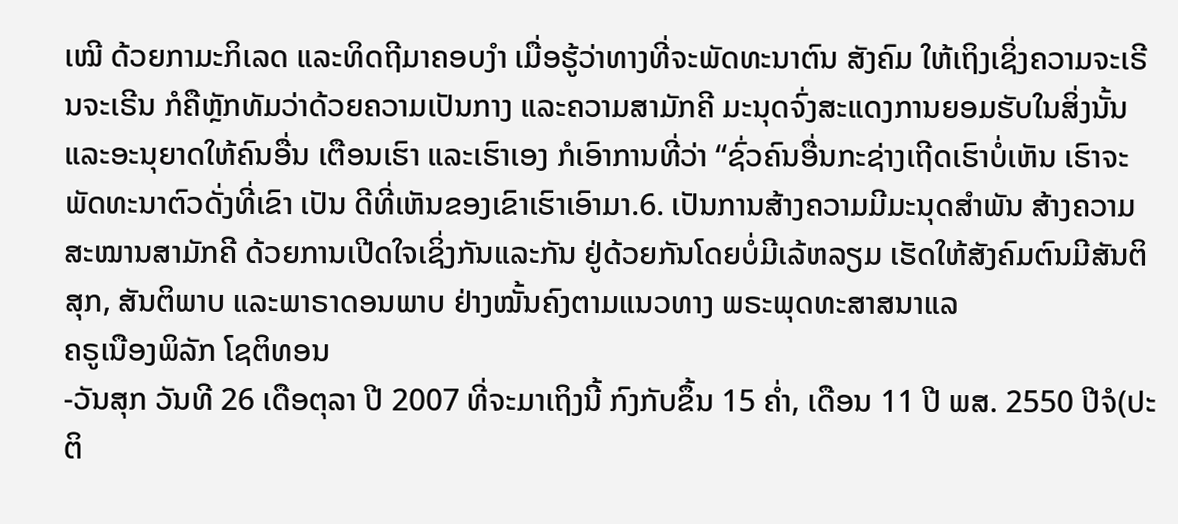ເໝີ ດ້ວຍກາມະກິເລດ ແລະທິດຖີມາຄອບງໍາ ເມື່ອຮູ້ວ່າທາງທີ່ຈະພັດທະນາຕົນ ສັງຄົມ ໃຫ້ເຖິງເຊິ່ງຄວາມຈະເຣີນຈະເຣີນ ກໍຄືຫຼັກທັມວ່າດ້ວຍຄວາມເປັນກາງ ແລະຄວາມສາມັກຄີ ມະນຸດຈົ່ງສະແດງການຍອມຮັບໃນສິ່ງນັ້ນ ແລະອະນຸຍາດໃຫ້ຄົນອື່ນ ເຕືອນເຮົາ ແລະເຮົາເອງ ກໍເອົາການທີ່ວ່າ “ຊົ່ວຄົນອື່ນກະຊ່າງເຖີດເຮົາບໍ່ເຫັນ ເຮົາຈະພັດທະນາຕົວດັ່ງທີ່ເຂົາ ເປັນ ດີທີ່ເຫັນຂອງເຂົາເຮົາເອົາມາ.6. ເປັນການສ້າງຄວາມມີມະນຸດສຳພັນ ສ້າງຄວາມສະໝານສາມັກຄີ ດ້ວຍການເປີດໃຈເຊິ່ງກັນແລະກັນ ຢູ່ດ້ວຍກັນໂດຍບໍ່ມີເລ້ຫລຽມ ເຮັດໃຫ້ສັງຄົມຕົນມີສັນຕິສຸກ, ສັນຕິພາບ ແລະພາຣາດອນພາບ ຢ່າງໝັ້ນຄົງຕາມແນວທາງ ພຣະພຸດທະສາສນາແລ
ຄຣູເນືອງພິລັກ ໂຊຕິທອນ
-ວັນສຸກ ວັນທີ 26 ເດືອຕຸລາ ປີ 2007 ທີ່ຈະມາເຖິງນີ້ ກົງກັບຂຶ້ນ 15 ຄ່ຳ, ເດືອນ 11 ປີ ພສ. 2550 ປີຈໍ(ປະຕິ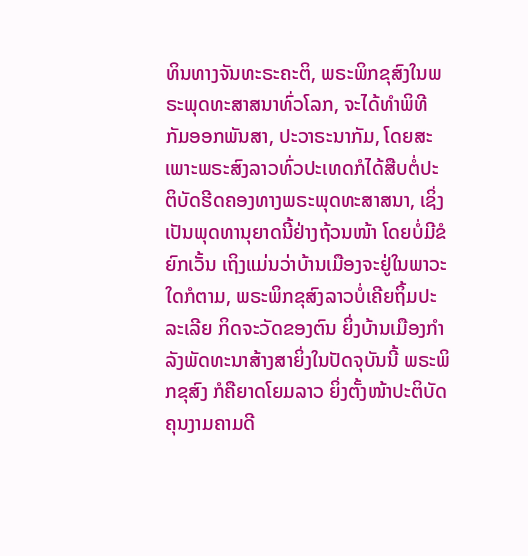ທິນທາງຈັນທະຣະຄະຕິ, ພຣະພິກຂຸສົງໃນພຣະພຸດທະສາສນາທົ່ວໂລກ, ຈະໄດ້ທຳພິທີກັມອອກພັນສາ, ປະວາຣະນາກັມ, ໂດຍສະ ເພາະພຣະສົງລາວທົ່ວປະເທດກໍໄດ້ສືບຕໍ່ປະຕິບັດຮີດຄອງທາງພຣະພຸດທະສາສນາ, ເຊິ່ງເປັນພຸດທານຸຍາດນີ້ຢ່າງຖ້ວນໜ້າ ໂດຍບໍ່ມີຂໍຍົກເວັ້ນ ເຖິງແມ່ນວ່າບ້ານເມືອງຈະຢູ່ໃນພາວະໃດກໍຕາມ, ພຣະພິກຂຸສົງລາວບໍ່ເຄີຍຖິ້ມປະລະເລີຍ ກິດຈະວັດຂອງຕົນ ຍິ່ງບ້ານເມືອງກຳລັງພັດທະນາສ້າງສາຍິ່ງໃນປັດຈຸບັນນີ້ ພຣະພິກຂຸສົງ ກໍຄືຍາດໂຍມລາວ ຍິ່ງຕັ້ງໜ້າປະຕິບັດ ຄຸນງາມຄາມດີ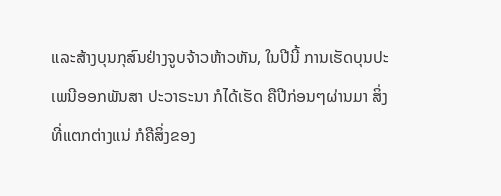ແລະສ້າງບຸນກຸສົນຢ່າງຈູບຈ້າວຫ້າວຫັນ, ໃນປີນີ້ ການເຮັດບຸນປະເພນີອອກພັນສາ ປະວາຣະນາ ກໍໄດ້ເຮັດ ຄືປີກ່ອນໆຜ່ານມາ ສິ່ງທີ່ແຕກຕ່າງແນ່ ກໍຄືສິ່ງຂອງ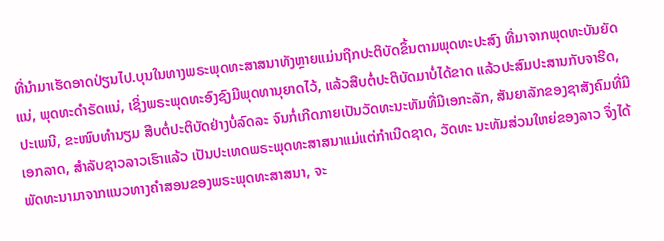ທີ່ນຳມາເຮັດອາດປ່ຽນໄປ.ບຸນໃນທາງພຣະພຸດທະສາສນາທັງຫຼາຍແມ່ນຖືກປະຕິບັດຂຶ້ນຕາມພຸດທະປະສົງ ທີ່ມາຈາກພຸດທະບັນຍັດແນ່, ພຸດທະດຳຣັດແນ່, ເຊິ່ງພຣະພຸດທະອົງຊົງມີພຸດທານຸຍາດໄວ້, ແລ້ວສືບຕໍ່ປະຕິບັດມາບໍ່ໄດ້ຂາດ ແລ້ວປະສົມປະສານກັບຈາຮີດ, ປະເພນີ, ຂະໜົບທຳນຽມ ສືບຕໍ່ປະຕິບັດຢ່າງບໍ່ລົດລະ ຈົນກໍ່ເກີດກາຍເປັນວັດທະນະທັມທີ່ມີເອກະລັກ, ສັນຍາລັກຂອງຊາສັງຄົມທີ່ມີເອກລາດ, ສຳລັບຊາວລາວເຮົາແລ້ວ ເປັນປະເທດພຣະພຸດທະສາສນາແມ່ແຕ່ກຳເນີດຊາດ, ວັດທະ ນະທັມສ່ວນໃຫຍ່ຂອງລາວ ຈຶ່ງໄດ້ພັດທະນາມາຈາກແນວທາງຄຳສອນຂອງພຣະພຸດທະສາສນາ, ຈະ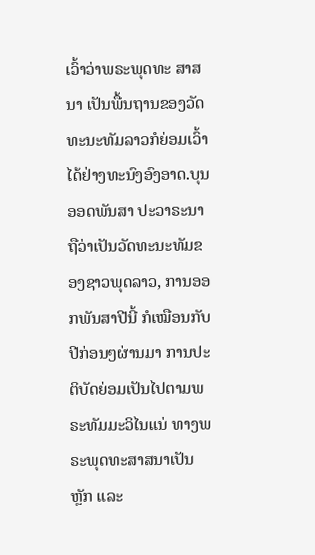ເວົ້າວ່າພຣະພຸດທະ ສາສນາ ເປັນພື້ນຖານຂອງວັດທະນະທັມລາວກໍຍ່ອມເວົ້າໄດ້ຢ່າງທະນົງອົງອາດ.ບຸນອອດພັນສາ ປະວາຣະນາ ຖືວ່າເປັນວັດທະນະທັມຂອງຊາວພຸດລາວ, ການອອກພັນສາປີນີ້ ກໍເໝືອນກັບປີກ່ອນໆຜ່ານມາ ການປະຕິບັດຍ່ອມເປັນໄປຕາມພຣະທັມມະວິໄນແນ່ ທາງພຣະພຸດທະສາສນາເປັນຫຼັກ ແລະ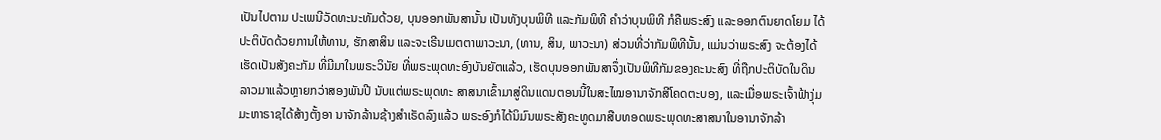ເປັນໄປຕາມ ປະເພນີວັດທະນະທັມດ້ວຍ, ບຸນອອກພັນສານັ້ນ ເປັນທັງບຸນພິທີ ແລະກັມພິທີ ຄຳວ່າບຸນພິທີ ກໍຄືພຣະສົງ ແລະອອກຕົນຍາດໂຍມ ໄດ້ປະຕິບັດດ້ວຍການໃຫ້ທານ, ຮັກສາສິນ ແລະຈະເຣີນເມຕຕາພາວະນາ, (ທານ, ສິນ, ພາວະນາ) ສ່ວນທີ່ວ່າກັມພິທີນັ້ນ, ແມ່ນວ່າພຣະສົງ ຈະຕ້ອງໄດ້ເຮັດເປັນສັງຄະກັມ ທີ່ມີມາໃນພຣະວິນັຍ ທີ່ພຣະພຸດທະອົງບັນຍັຕແລ້ວ, ເຮັດບຸນອອກພັນສາຈຶ່ງເປັນພິທີກັມຂອງຄະນະສົງ ທີ່ຖືກປະຕິບັດໃນດິນລາວມາແລ້ວຫຼາຍກວ່າສອງພັນປີ ນັບແຕ່ພຣະພຸດທະ ສາສນາເຂົ້າມາສູ່ດິນແດນຕອນນີ້ໃນສະໄໝອານາຈັກສີໂຄດຕະບອງ, ແລະເມື່ອພຣະເຈົ້າຟ້າງຸ່ມມະຫາຣາຊໄດ້ສ້າງຕັ້ງອາ ນາຈັກລ້ານຊ້າງສຳເຣັດລົງແລ້ວ ພຣະອົງກໍໄດ້ນິມົນພຣະສັງຄະທູດມາສືບທອດພຣະພຸດທະສາສນາໃນອານາຈັກລ້າ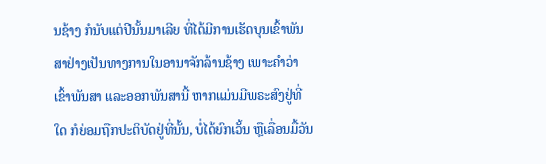ນຊ້າງ ກໍນັບແຕ່ປີນັ້ນມາເລີຍ ທີ່ໄດ້ມີການເຮັດບຸນເຂົ້າພັນສາຢ່າງເປັນທາງການໃນອານາຈັກລ້ານຊ້າງ ເພາະຄຳວ່າເຂົ້າພັນສາ ແລະອອກພັນສານີ້ ຫາກແມ່ນມີພຣະສົງຢູ່ທີ່ໃດ ກໍຍ່ອມຖືກປະຕິບັດຢູ່ທີ່ນັ້ນ, ບໍ່ໄດ້ຍົກເວັ້ນ ຫຼືເລື່ອນມື້ວັນ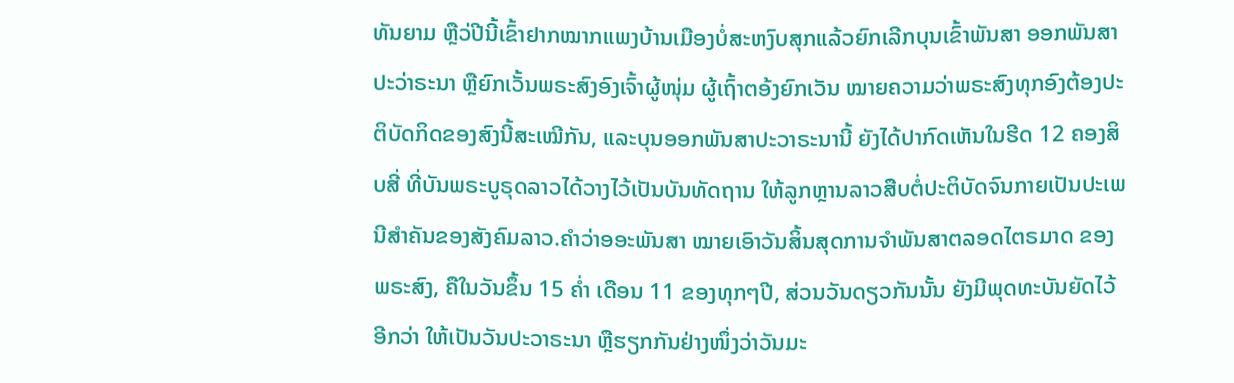ທັນຍາມ ຫຼືວ່ປີນີ້ເຂົ້າຢາກໝາກແພງບ້ານເມືອງບໍ່ສະຫງົບສຸກແລ້ວຍົກເລີກບຸນເຂົ້າພັນສາ ອອກພັນສາປະວ່າຣະນາ ຫຼືຍົກເວັ້ນພຣະສົງອົງເຈົ້າຜູ້ໜຸ່ມ ຜູ້ເຖົ້າຕອ້ງຍົກເວັນ ໝາຍຄວາມວ່າພຣະສົງທຸກອົງຕ້ອງປະຕິບັດກິດຂອງສົງນີ້ສະເໝີກັນ, ແລະບຸນອອກພັນສາປະວາຣະນານີ້ ຍັງໄດ້ປາກົດເຫັນໃນຮີດ 12 ຄອງສິບສີ່ ທີ່ບັນພຣະບູຣຸດລາວໄດ້ວາງໄວ້ເປັນບັນທັດຖານ ໃຫ້ລູກຫຼານລາວສືບຕໍ່ປະຕິບັດຈົນກາຍເປັນປະເພນີສຳຄັນຂອງສັງຄົມລາວ.ຄຳວ່າອອະພັນສາ ໝາຍເອົາວັນສິ້ນສຸດການຈຳພັນສາຕລອດໄຕຣມາດ ຂອງພຣະສົງ, ຄືໃນວັນຂຶ້ນ 15 ຄ່ຳ ເດືອນ 11 ຂອງທຸກໆປີ, ສ່ວນວັນດຽວກັນນັ້ນ ຍັງມີພຸດທະບັນຍັດໄວ້ອີກວ່າ ໃຫ້ເປັນວັນປະວາຣະນາ ຫຼືຮຽກກັນຢ່າງໜຶ່ງວ່າວັນມະ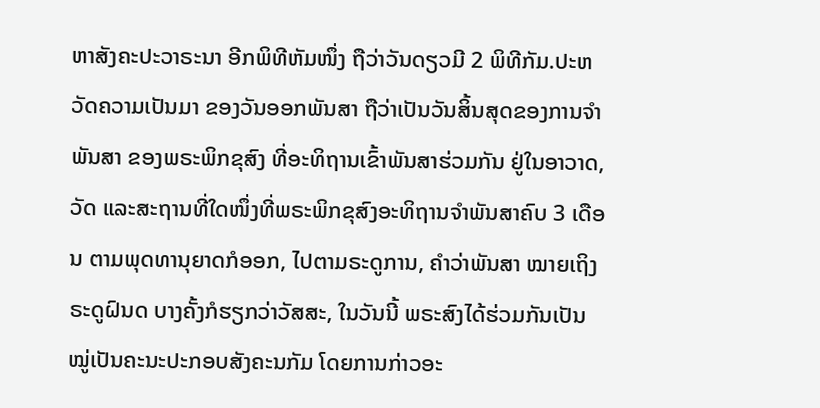ຫາສັງຄະປະວາຣະນາ ອີກພິທີຫັມໜຶ່ງ ຖືວ່າວັນດຽວມີ 2 ພິທີກັມ.ປະຫວັດຄວາມເປັນມາ ຂອງວັນອອກພັນສາ ຖືວ່າເປັນວັນສິ້ນສຸດຂອງການຈຳພັນສາ ຂອງພຣະພິກຂຸສົງ ທີ່ອະທິຖານເຂົ້າພັນສາຮ່ວມກັນ ຢູ່ໃນອາວາດ, ວັດ ແລະສະຖານທີ່ໃດໜຶ່ງທີ່ພຣະພິກຂຸສົງອະທິຖານຈຳພັນສາຄົບ 3 ເດືອນ ຕາມພຸດທານຸຍາດກໍອອກ, ໄປຕາມຣະດູການ, ຄຳວ່າພັນສາ ໝາຍເຖິງຣະດູຝົນດ ບາງຄັ້ງກໍຮຽກວ່າວັສສະ, ໃນວັນນີ້ ພຣະສົງໄດ້ຮ່ວມກັນເປັນໝູ່ເປັນຄະນະປະກອບສັງຄະນກັມ ໂດຍການກ່າວອະ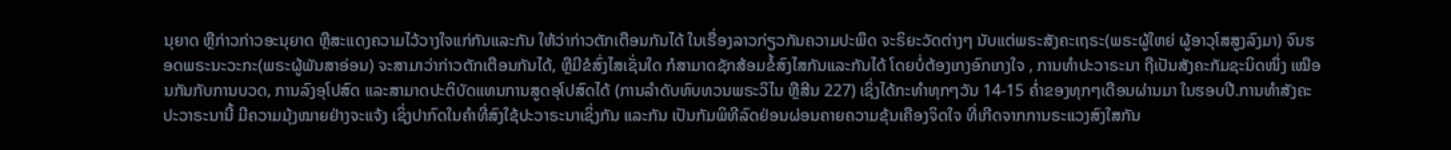ນຸຍາດ ຫຼືກ່າວກ່າວອະນຸຍາດ ຫຼືສະແດງຄວາມໄວ້ວາງໃຈແກ່ກັນແລະກັນ ໃຫ້ວ່າກ່າວຕັກເຕືອນກັນໄດ້ ໃນເຣື່ອງລາວກ່ຽວກັນຄວາມປະພຶດ ຈະຣິຍະວັດຕ່າງໆ ນັບແຕ່ພຣະສັງຄະເຖຣະ(ພຣະຜູ້ໃຫຍ່ ຜູ້ອາວຸໂສສູງລົງມາ) ຈົນຮອດພຣະນະວະກະ(ພຣະຜູ້ພັນສາອ່ອນ) ຈະສາມາວ່າກ່າວຕັກເຕືອນກັນໄດ້, ຫຼືມີຂໍສົ່ງໄສເຊັ່ນໃດ ກໍສາມາດຊັກສ້ອມຂໍ້ສົງໄສກັນແລະກັນໄດ້ ໂດຍບໍ່ຕ້ອງເກງອົກເກງໃຈ , ການທຳປະວາຣະນາ ຖືເປັນສັງຄະກັມຊະນິດໜຶ່ງ ເໝືອນກັນກັບການບວດ, ການລົງອຸໂປສົດ ແລະສາມາດປະຕິບັດແທນການສູດອຸໂປສົດໄດ້ (ການລຳດັບທົບທວນພຣະວິໄນ ຫຼືສີນ 227) ເຊິ່ງໄດ້ກະທຳທຸກໆວັນ 14-15 ຄ່ຳຂອງທຸກໆເດືອນຜ່ານມາ ໃນຮອບປີ.ການທຳສັງຄະປະວາຣະນານີ້ ມີຄວາມມຸ້ງໝາຍຢ່າງຈະແຈ້ງ ເຊິ່ງປາກົດໃນຄຳທີ່ສົງໃຊ້ປະວາຣະນາເຊິ່ງກັນ ແລະກັນ ເປັນກັມພິທີລົດຢ່ອນຜ່ອນຄາຍຄວາມຂຸ້ນເຄືອງຈິດໃຈ ທີ່ເກີດຈາກການຣະແວງສົງໃສກັນ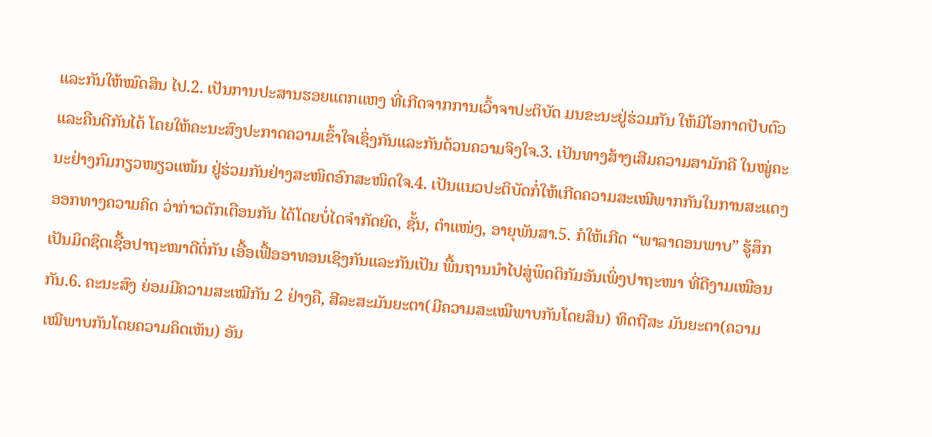ແລະກັນໃຫ້ໝົດສິນ ໄປ.2. ເປັນການປະສານຮອຍແຕກແຫງ ທີ່ເກີດຈາກການເວົ້າຈາປະຕິບັດ ມນຂະນະຢູ່ຮ່ວມກັນ ໃຫ້ມີໂອກາດປັບຕົວ ແລະຄືນດີກັນໄດ້ ໂດຍໃຫ້ຄະນະສົງປະກາດຄວາມເຂົ້າໃຈເຊິ່ງກັນແລະກັນດ້ວນຄວາມຈິງໃຈ.3. ເປັນທາງສ້າງເສີມຄວາມສາມັກຄີ ໃນໝູ່ຄະນະຢ່າງກົມກຽວໜຽວແໜ້ນ ຢູ່ຮ່ວມກັນຢ່າງສະໜິດອົກສະໜິດໃຈ.4. ເປັນແນວປະຕິບັດກໍ່ໃຫ້ເກີດຄວາມສະເໝີພາກກັນໃນການສະແດງອອກທາງຄວາມຄິດ ວ່າກ່າວຕັກເຕືອນກັນ ໄດ້ໂດຍບໍ່ໄດຈຳກັດຍົດ, ຊັ້ນ, ຕຳແໜ່ງ, ອາຍຸພັນສາ.5. ກໍໃຫ້ເກີດ “ພາລາດອນພາບ” ຮູ້ສຶກເປັນມິດຊິດເຊື້ອປາຖະໜາດີຕໍ່ກັນ ເອື້ອເຟື້ອອາທອນເຊິງກັນແລະກັນເປັນ ພື້ນຖານນຳໄປສູ່ພຶດຕິກັມອັນເພິ່ງປາຖະໜາ ທີ່ດີງາມເໝືອນກັນ.6. ຄະນະສົງ ຍ່ອມມີຄວາມສະເໝີກັນ 2 ຢ່າງຄື, ສີລະສະມັນຍະຕາ(ມີຄວາມສະເໝືພາບກັນໂດຍສິນ) ທິດຖີສະ ມັນຍະຕາ(ຄວາມເໝີພາບກັນໂດຍຄວາມຄິດເຫັນ) ອັນ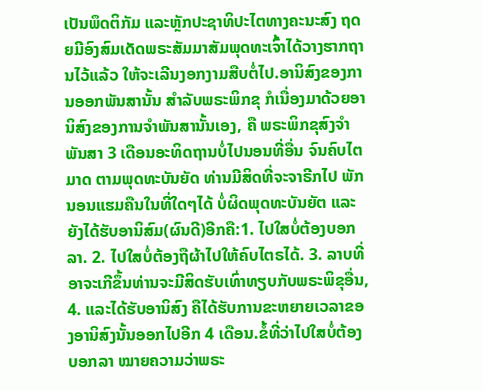ເປັນພຶດຕິກັມ ແລະຫຼັກປະຊາທິປະໄຕທາງຄະນະສົງ ຖດຍມີອົງສົມເດັດພຣະສັມມາສັມພຸດທະເຈົ້າໄດ້ວາງຮາກຖານໄວ້ແລ້ວ ໃຫ້ຈະເລີນງອກງາມສືບຕໍ່ໄປ.ອານິສົງຂອງການອອກພັນສານັ້ນ ສຳລັບພຣະພິກຂຸ ກໍເນື່ອງມາດ້ວຍອານິສົງຂອງການຈຳພັນສານັ້ນເອງ, ຄື ພຣະພິກຂຸສົງຈຳພັນສາ 3 ເດືອນອະທິດຖານບໍ່ໄປນອນທີ່ອື່ນ ຈົນຄົບໄຕມາດ ຕາມພຸດທະບັນຍັດ ທ່ານມີສິດທີ່ຈະຈາຣີກໄປ ພັກນອນແຮມຄືນໃນທີ່ໃດໆໄດ້ ບໍ່ຜິດພຸດທະບັນຍັຕ ແລະຍັງໄດ້ຮັບອານິສົມ(ຜົນດີ)ອີກຄື:1. ໄປໃສບໍ່ຕ້ອງບອກລາ. 2. ໄປໃສບໍ່ຕ້ອງຖືຜ້າໄປໃຫ້ຄົບໄຕຣໄດ້. 3. ລາບທີ່ອາຈະເກີຂຶ້ນທ່ານຈະມີສິດຮັບເທົ່າທຽບກັບພຣະພິຂຸອື່ນ, 4. ແລະໄດ້ຮັບອານິສົງ ຄືໄດ້ຮັບການຂະຫຍາຍເວລາຂອງອານິສົງນັ້ນອອກໄປອີກ 4 ເດືອນ.ຂ້ໍທີ່ວ່າໄປໃສບໍ່ຕ້ອງບອກລາ ໝາຍຄວາມວ່າພຣະ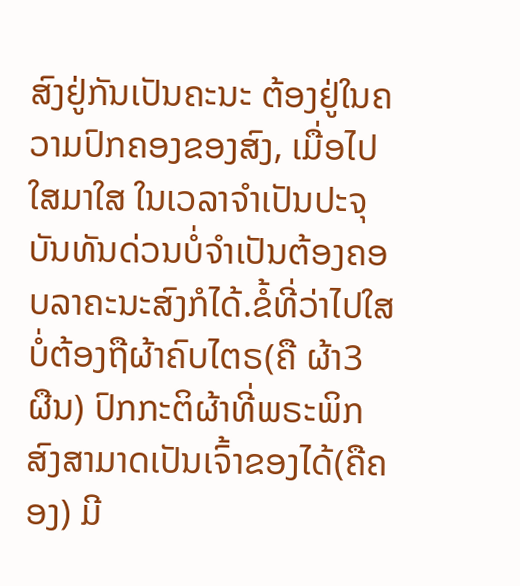ສົງຢູ່ກັນເປັນຄະນະ ຕ້ອງຢູ່ໃນຄວາມປົກຄອງຂອງສົງ, ເມື່ອໄປໃສມາໃສ ໃນເວລາຈຳເປັນປະຈຸບັນທັນດ່ວນບໍ່ຈຳເປັນຕ້ອງຄອບລາຄະນະສົງກໍໄດ້.ຂໍ້ທີ່ວ່າໄປໃສບໍ່ຕ້ອງຖືຜ້າຄົບໄຕຣ(ຄື ຜ້າ3 ຜືນ) ປົກກະຕິຜ້າທີ່ພຣະພິກສົງສາມາດເປັນເຈົ້າຂອງໄດ້(ຄືຄອງ) ມີ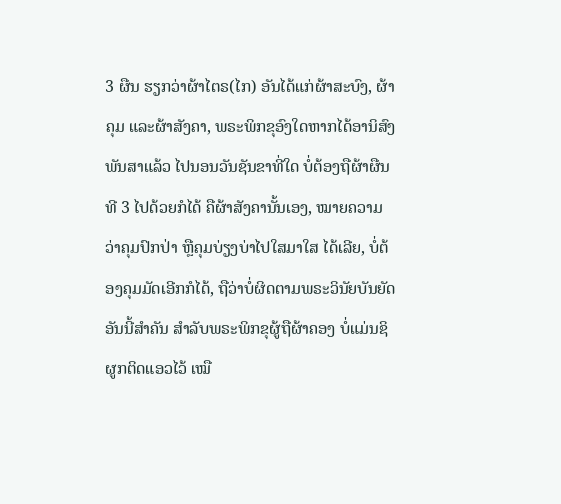3 ຜືນ ຮຽກວ່າຜ້າໄຕຣ(ໄກ) ອັນໄດ້ແກ່ຜ້າສະບົງ, ຜ້າຄຸມ ແລະຜ້າສັງຄາ, ພຣະພິກຂຸອົງໃດຫາກໄດ້ອານິສົງພັນສາແລ້ວ ໄປນອນວັນຊັນຂາທີ່ໃດ ບໍ່ຕ້ອງຖືຜ້າຜືນທີ 3 ໄປດ້ວຍກໍໄດ້ ຄືຜ້າສັງຄານັ້ນເອງ, ໝາຍຄວາມວ່າຄຸມປົກປ່າ ຫຼືຄຸມບ່ຽງບ່າໄປໃສມາໃສ ໄດ້ເລີຍ, ບໍ່ຕ້ອງຄຸມມັດເອີກກໍໄດ້, ຖືວ່າບໍ່ຜິດຕາມພຣະວິນັຍບັນຍັດອັນນີ້ສຳຄັນ ສຳລັບພຣະພິກຂຸຜູ້ຖືຜ້າຄອງ ບໍ່ແມ່ນຊິຜູກຕິດແອວໄວ້ ເໝື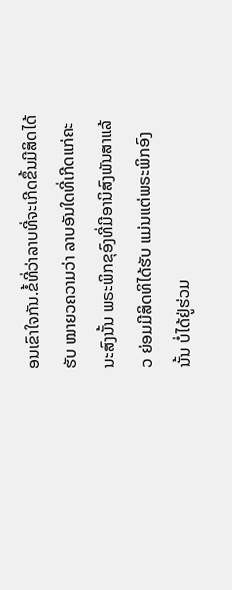ອນເຂົາໃຈກັນ.ຂໍ້ທີ່ວ່າລາບທີ່ຈະເກີດຂຶ້ນມີສິດໄດ້ຮັບ ໝາຍວຄວາມວ່າ ລາບອັນໃດທີ່ເກີດແກ່ຄະນະສົງນັ້ນ ພຣະພິກຂຸອົງທີ່ມີອານິສົງພັນສາແລ້ວ ຍ່ອມມີສິດທິໄດ້ຮັບ ແມ່ນແຕ່ພຣະພິກອົງນັ້ນ ບໍ່ໄດ້ຢູ່ຮ່ວມ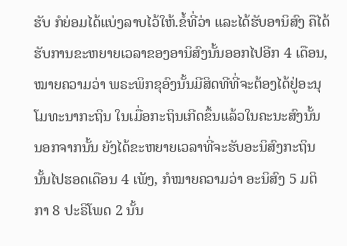ຮັບ ກໍຍ່ອມໄດ້ແບ່ງລາບໄວ້ໃຫ້.ຂໍ້ທີ່ວ່າ ແລະໄດ້ຮັບອານິສົງ ຄືໄດ້ຮັບການຂະຫຍາຍເວລາຂອງອານິສົງນັ້ນອອກໄປອີກ 4 ເດືອນ, ໝາຍຄວາມວ່າ ພຣະພິກຂຸອົງນັ້ນມີສິດທີທີ່ຈະຕ້ອງໄດ້ຢູ່ອະນຸໂມທະນາກະຖິນ ໃນເມື່ອກະຖິນເກີດຂຶ້ນແລ້ວໃນຄະນະສົງນັ້ນ ນອກຈາກນັ້ນ ຍັງໄດ້ຂະຫຍາຍເວລາທີ່ຈະຮັບອະນິສົງກະຖິນນັ້ນໄປຮອດເດືອນ 4 ເພັງ, ກໍໝາຍຄວາມວ່າ ອະນິສົງ 5 ມຕິກາ 8 ປະຣິໂພດ 2 ນັ້ນ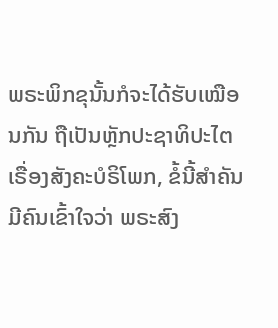ພຣະພິກຂຸນັ້ນກໍຈະໄດ້ຮັບເໝືອນກັນ ຖືເປັນຫຼັກປະຊາທິປະໄຕ ເຣື່ອງສັງຄະບໍຣິໂພກ, ຂໍ້ນີ້ສຳຄັນ ມີຄົນເຂົ້າໃຈວ່າ ພຣະສົງ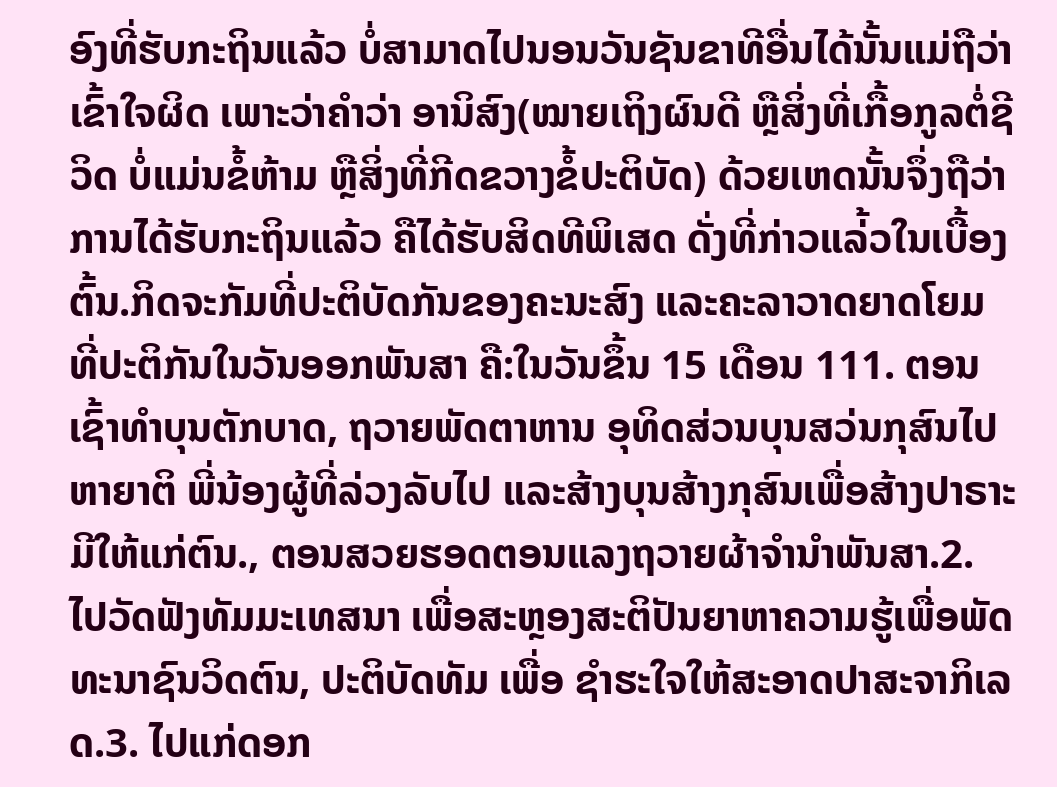ອົງທີ່ຮັບກະຖິນແລ້ວ ບໍ່ສາມາດໄປນອນວັນຊັນຂາທີອື່ນໄດ້ນັ້ນແມ່ຖືວ່າເຂົ້າໃຈຜິດ ເພາະວ່າຄຳວ່າ ອານິສົງ(ໝາຍເຖິງຜົນດີ ຫຼືສິ່ງທີ່ເກື້ອກູລຕໍ່ຊີວິດ ບໍ່ແມ່ນຂໍ້ຫ້າມ ຫຼືສິ່ງທີ່ກີດຂວາງຂໍ້ປະຕິບັດ) ດ້ວຍເຫດນັ້ນຈຶ່ງຖືວ່າການໄດ້ຮັບກະຖິນແລ້ວ ຄືໄດ້ຮັບສິດທີພິເສດ ດັ່ງທີ່ກ່າວແລ່້ວໃນເບື້ອງຕົ້ນ.ກິດຈະກັມທີ່ປະຕິບັດກັນຂອງຄະນະສົງ ແລະຄະລາວາດຍາດໂຍມ ທີ່ປະຕິກັນໃນວັນອອກພັນສາ ຄື:ໃນວັນຂຶ້ນ 15 ເດືອນ 111. ຕອນເຊົ້າທຳບຸນຕັກບາດ, ຖວາຍພັດຕາຫານ ອຸທິດສ່ວນບຸນສວ່ນກຸສົນໄປຫາຍາຕິ ພີ່ນ້ອງຜູ້ທີ່ລ່ວງລັບໄປ ແລະສ້າງບຸນສ້າງກຸສົນເພື່ອສ້າງປາຣາະມີໃຫ້ແກ່ຕົນ., ຕອນສວຍຮອດຕອນແລງຖວາຍຜ້າຈຳນຳພັນສາ.2. ໄປວັດຟັງທັມມະເທສນາ ເພື່ອສະຫຼອງສະຕິປັນຍາຫາຄວາມຮູ້ເພື່ອພັດທະນາຊົນວິດຕົນ, ປະຕິບັດທັມ ເພື່ອ ຊຳຮະໃຈໃຫ້ສະອາດປາສະຈາກິເລດ.3. ໄປແກ່ດອກ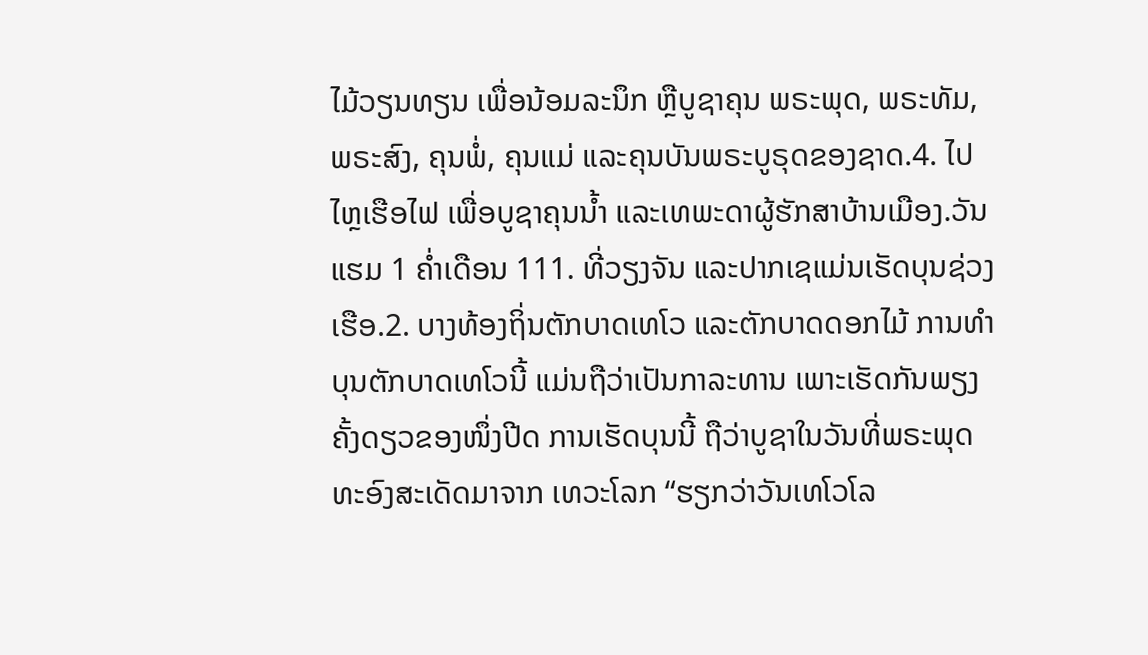ໄມ້ວຽນທຽນ ເພື່ອນ້ອມລະນຶກ ຫຼືບູຊາຄຸນ ພຣະພຸດ, ພຣະທັມ, ພຣະສົງ, ຄຸນພໍ່, ຄຸນແມ່ ແລະຄຸນບັນພຣະບູຣຸດຂອງຊາດ.4. ໄປໄຫຼເຮືອໄຟ ເພື່ອບູຊາຄຸນນ້ຳ ແລະເທພະດາຜູ້ຮັກສາບ້ານເມືອງ.ວັນແຮມ 1 ຄ່ຳເດືອນ 111. ທີ່ວຽງຈັນ ແລະປາກເຊແມ່ນເຮັດບຸນຊ່ວງເຮືອ.2. ບາງທ້ອງຖິ່ນຕັກບາດເທໂວ ແລະຕັກບາດດອກໄມ້ ການທຳບຸນຕັກບາດເທໂວນີ້ ແມ່ນຖືວ່າເປັນກາລະທານ ເພາະເຮັດກັນພຽງຄັ້ງດຽວຂອງໜຶ່ງປີດ ການເຮັດບຸນນີ້ ຖືວ່າບູຊາໃນວັນທີ່ພຣະພຸດທະອົງສະເດັດມາຈາກ ເທວະໂລກ “ຮຽກວ່າວັນເທໂວໂລ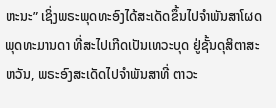ຫະນະ” ເຊິ່ງພຣະພຸດທະອົງໄດ້ສະເດັດຂຶ້ນໄປຈຳພັນສາໂຜດພຸດທະມານດາ ທີ່ສະໄປເກີດເປັນເທວະບຸດ ຢູ່ຊັ້ນດຸສິຕາສະຫວັນ, ພຣະອົງສະເດັດໄປຈຳພັນສາທີ່ ຕາວະ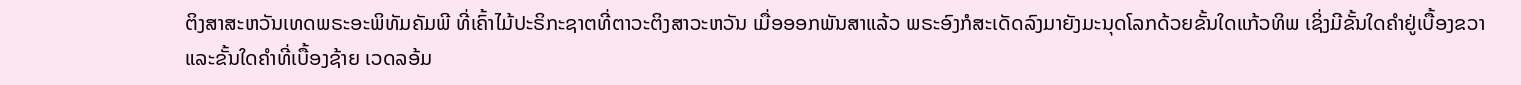ຕິງສາສະຫວັນເທດພຣະອະພິທັມຄັມພີ ທີ່ເຄົ້າໄມ້ປະຣິກະຊາຕທີ່ຕາວະຕິງສາວະຫວັນ ເມື່ອອອກພັນສາແລ້ວ ພຣະອົງກໍສະເດັດລົງມາຍັງມະນຸດໂລກດ້ວຍຂັ້ນໃດແກ້ວທິພ ເຊິ່ງມີຂັ້ນໃດຄຳຢູ່ເບື້ອງຂວາ ແລະຂັ້ນໃດຄຳທີ່ເບື້ອງຊ້າຍ ເວດລອ້ມ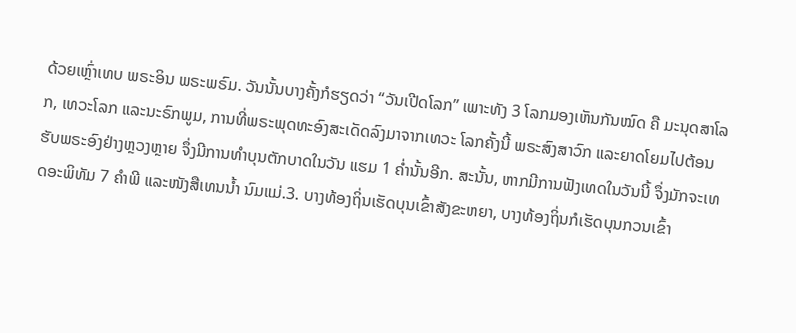ດ້ວຍເຫຼົ່າເທບ ພຣະອິນ ພຣະພຣົມ. ວັນນັ້ນບາງຄັ້ງກໍຮຽດວ່າ “ວັນເປີດໂລກ” ເພາະທັງ 3 ໂລກມອງເຫັນກັນໝົດ ຄື ມະນຸດສາໂລກ, ເທວະໂລກ ແລະນະຣົກພູມ, ການທີ່ພຣະພຸດທະອົງສະເດັດລົງມາຈາກເທວະ ໂລກຄັ້ງນີ້ ພຣະສົງສາວົກ ແລະຍາດໂຍມໄປຕ້ອນຮັບພຣະອົງຢ່າງຫຼວງຫຼາຍ ຈຶ່ງມີການທຳບຸນຕັກບາດໃນວັນ ແຮມ 1 ຄ່ຳນັ້ນອີກ. ສະນັ້ນ, ຫາກມີການຟັງເທດໃນວັນນີ້ ຈຶ່ງມັກຈະເທດອະພິທັມ 7 ຄຳພີ ແລະໜັງສືເທນນ້ຳ ນົມແມ່.3. ບາງທ້ອງຖິ່ນເຮັດບຸນເຂົ້າສັງຂະຫຍາ, ບາງທ້ອງຖິ່ນກໍເຮັດບຸນກວນເຂົ້າ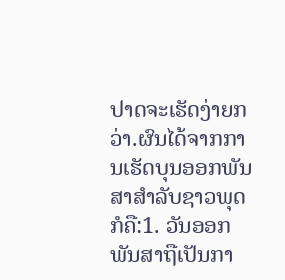ປາດຈະເຮັດງ່າຍກວ່າ.ຜົນໄດ້ຈາກການເຮັດບຸນອອກພັນສາສຳລັບຊາວພຸດ ກໍຄື:1. ວັນອອກພັນສາຖືເປັນກາ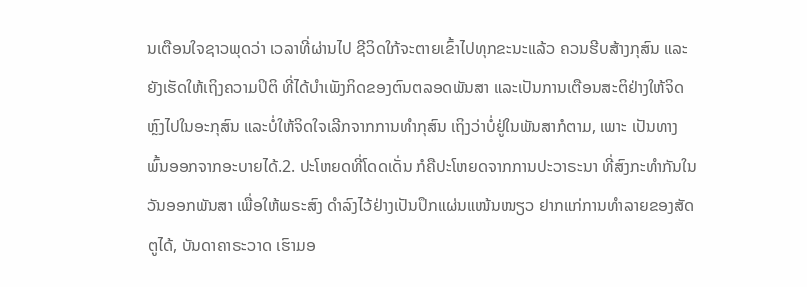ນເຕືອນໃຈຊາວພຸດວ່າ ເວລາທີ່ຜ່ານໄປ ຊີວິດໃກ້ຈະຕາຍເຂົ້າໄປທຸກຂະນະແລ້ວ ຄວນຮີບສ້າງກຸສົນ ແລະຍັງເຮັດໃຫ້ເຖິງຄວາມປິຕິ ທີ່ໄດ້ບຳເພັງກິດຂອງຕົນຕລອດພັນສາ ແລະເປັນການເຕືອນສະຕິຢ່າງໃຫ້ຈິດຫຼົງໄປໃນອະກຸສົນ ແລະບໍ່ໃຫ້ຈິດໃຈເລີກຈາກການທຳກຸສົນ ເຖິງວ່າບໍ່ຢູ່ໃນພັນສາກໍຕາມ, ເພາະ ເປັນທາງພົ້ນອອກຈາກອະບາຍໄດ້.2. ປະໂຫຍດທີ່ໂດດເດັ່ນ ກໍຄືປະໂຫຍດຈາກການປະວາຣະນາ ທີ່ສົງກະທຳກັນໃນວັນອອກພັນສາ ເພື່ອໃຫ້ພຣະສົງ ດຳລົງໄວ້ຢ່າງເປັນປຶກແຜ່ນແໜ້ນໜຽວ ຢາກແກ່ການທຳລາຍຂອງສັດຕູໄດ້, ບັນດາຄາຣະວາດ ເຮົາມອ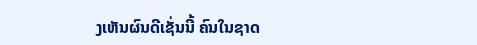ງເຫັນຜົນດີເຊັ່ນນີ້ ຄົນໃນຊາດ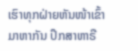ເຮົາທຸກຝ່າຍຫັນໜ້າເຂົ້າມາຫາກັນ ປຶກສາຫາຣື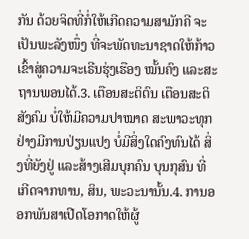ກັນ ດ້ວຍຈິດທີ່ກໍ່ໃຫ້ເກີດຄວາມສາມັກຄີ ຈະເປັນພະລັງໜຶ່ງ ທີ່ຈະພັດທະນາຊາດໃຫ້ກ້າວເຂົ້າສູ່ຄວາມຈະເຣີນຮຸ່ງເຮືອງ ໝັ້ນຄົງ ແລະສະຖານພອນໄດ້.3. ເຕືອນສະຕິຕົນ ເຕືອນສະຕິສັງຄົມ ບໍ່ໃຫ້ມີຄວາມປາໝາດ ສະພາວະທຸກຢ່າງມີການປ່ຽນແປງ ບໍ່ມີສິ່ງໃດຄົງທົນໄດ້ ສິ່ງທີ່ຍັງຢູ່ ແລະສ້າງເສີມບຸກຄົນ ບຸນກຸສົນ ທີ່ເກີດຈາກທານ, ສິນ, ພະວະນານັ້ນ.4. ການອອກພັນສາເປີດໂອກາດໃຫ້ຜູ້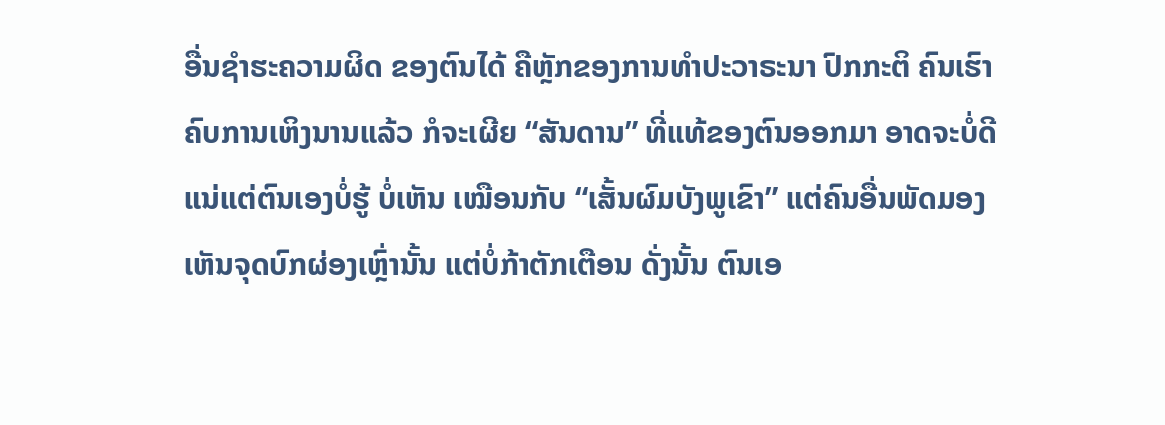ອື່ນຊຳຮະຄວາມຜິດ ຂອງຕົນໄດ້ ຄືຫຼັກຂອງການທຳປະວາຣະນາ ປົກກະຕິ ຄົນເຮົາຄົບການເຫິງນານແລ້ວ ກໍຈະເຜີຍ “ສັນດານ” ທີ່ແທ້ຂອງຕົນອອກມາ ອາດຈະບໍ່ດີແນ່ແຕ່ຕົນເອງບໍ່ຮູ້ ບໍ່ເຫັນ ເໝືອນກັບ “ເສັ້ນຜົມບັງພູເຂົາ” ແຕ່ຄົນອື່ນພັດມອງເຫັນຈຸດບົກຜ່ອງເຫຼົ່ານັ້ນ ແຕ່ບໍ່ກ້າຕັກເຕືອນ ດັ່ງນັ້ນ ຕົນເອ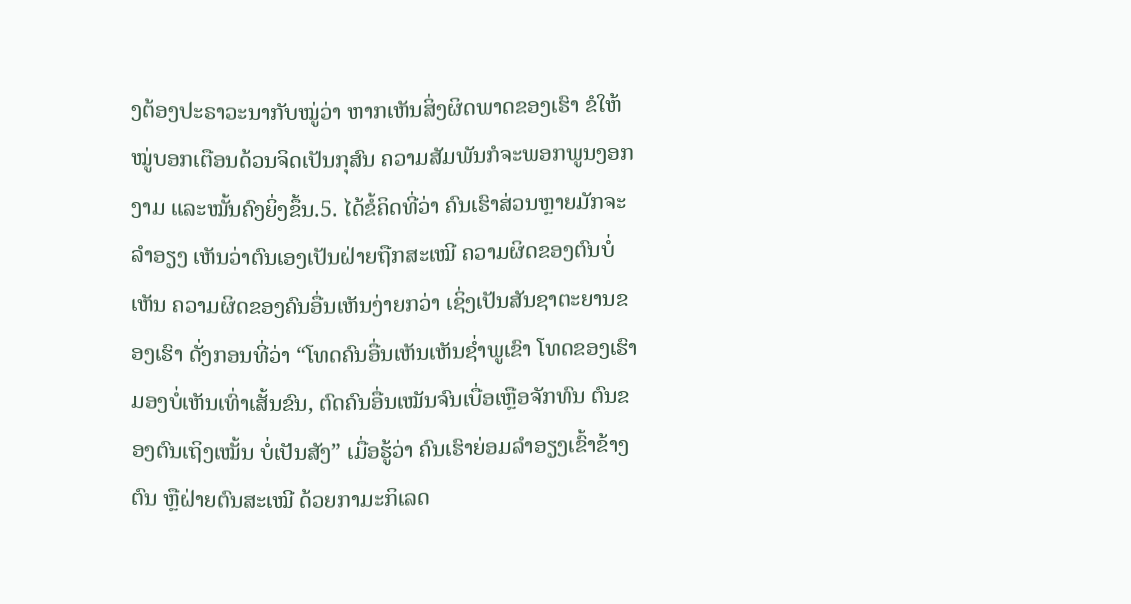ງຕ້ອງປະຣາວະນາກັບໝູ່ວ່າ ຫາກເຫັນສິ່ງຜິດພາດຂອງເຮົາ ຂໍໃຫ້ໝູ່ບອກເຕືອນດ້ວນຈິດເປັນກຸສົນ ຄວາມສັມພັນກໍຈະພອກພູນງອກງາມ ແລະໝັ້ນຄົງຍິ່ງຂຶ້ນ.5. ໄດ້ຂໍ້ຄິດທີ່ວ່າ ຄົນເຮົາສ່ວນຫຼາຍມັກຈະລຳອຽງ ເຫັນວ່າຕົນເອງເປັນຝ່າຍຖືກສະເໝີ ຄວາມຜິດຂອງຕົນບໍ່ເຫັນ ຄວາມຜິດຂອງຄົນອື່ນເຫັນງ່າຍກວ່າ ເຊິ່ງເປັນສັນຊາຕະຍານຂອງເຮົາ ດັ່ງກອນທີ່ວ່າ “ໂທດຄົນອື່ນເຫັນເຫັນຊ່ຳພູເຂົາ ໂທດຂອງເຮົາມອງບໍ່ເຫັນເທົ່າເສັ້ນຂົນ, ຕົດຄົນອື່ນເໝັນຈົນເບື່ອເຫຼືອຈັກທົນ ຕົນຂອງຕົນເຖິງເໝັ້ນ ບໍ່ເປັນສັງ” ເມື່ອຮູ້ວ່າ ຄົນເຮົາຍ່ອມລຳອຽງເຂົ້າຂ້າງຕົນ ຫຼືຝ່າຍຕົນສະເໝີ ດ້ວຍກາມະກິເລດ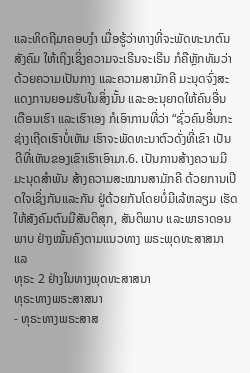ແລະທິດຖີມາຄອບງໍາ ເມື່ອຮູ້ວ່າທາງທີ່ຈະພັດທະນາຕົນ ສັງຄົມ ໃຫ້ເຖິງເຊິ່ງຄວາມຈະເຣີນຈະເຣີນ ກໍຄືຫຼັກທັມວ່າດ້ວຍຄວາມເປັນກາງ ແລະຄວາມສາມັກຄີ ມະນຸດຈົ່ງສະແດງການຍອມຮັບໃນສິ່ງນັ້ນ ແລະອະນຸຍາດໃຫ້ຄົນອື່ນ ເຕືອນເຮົາ ແລະເຮົາເອງ ກໍເອົາການທີ່ວ່າ “ຊົ່ວຄົນອື່ນກະຊ່າງເຖີດເຮົາບໍ່ເຫັນ ເຮົາຈະພັດທະນາຕົວດັ່ງທີ່ເຂົາ ເປັນ ດີທີ່ເຫັນຂອງເຂົາເຮົາເອົາມາ.6. ເປັນການສ້າງຄວາມມີມະນຸດສຳພັນ ສ້າງຄວາມສະໝານສາມັກຄີ ດ້ວຍການເປີດໃຈເຊິ່ງກັນແລະກັນ ຢູ່ດ້ວຍກັນໂດຍບໍ່ມີເລ້ຫລຽມ ເຮັດໃຫ້ສັງຄົມຕົນມີສັນຕິສຸກ, ສັນຕິພາບ ແລະພາຣາດອນພາບ ຢ່າງໝັ້ນຄົງຕາມແນວທາງ ພຣະພຸດທະສາສນາແລ
ທຸຣະ 2 ຢ່າງໃນທາງພຸດທະສາສນາ
ທຸຣະທາງພຣະສາສນາ
- ທຸຣະທາງພຣະສາສ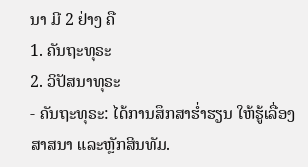ນາ ມີ 2 ຢ່າງ ຄື
1. ຄັນຖະທຸຣະ
2. ວິປັສນາທຸຣະ
- ຄັນຖະທຸຣະ: ໄດ້ການສຶກສາຮໍ່າຮຽນ ໃຫ້ຮູ້ເລື່ອງສາສນາ ແລະຫຼັກສິນທັມ.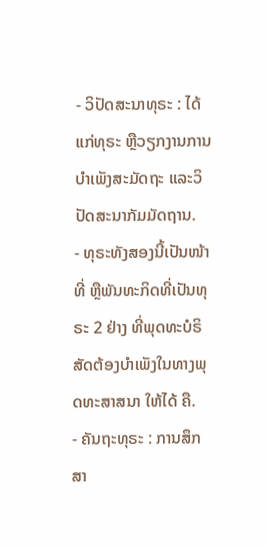- ວິປັດສະນາທຸຣະ : ໄດ້ແກ່ທຸຣະ ຫຼືວຽກງານການບຳເພັງສະມັດຖະ ແລະວິປັດສະນາກັມມັດຖານ.
- ທຸຣະທັງສອງນີ້ເປັນໜ້າທີ່ ຫຼືພັນທະກິດທີ່ເປັນທຸຣະ 2 ຢ່າງ ທີ່ພຸດທະບໍຣິສັດຕ້ອງບຳເພັງໃນທາງພຸດທະສາສນາ ໃຫ້ໄດ້ ຄື.
- ຄັນຖະທຸຣະ : ການສຶກສາ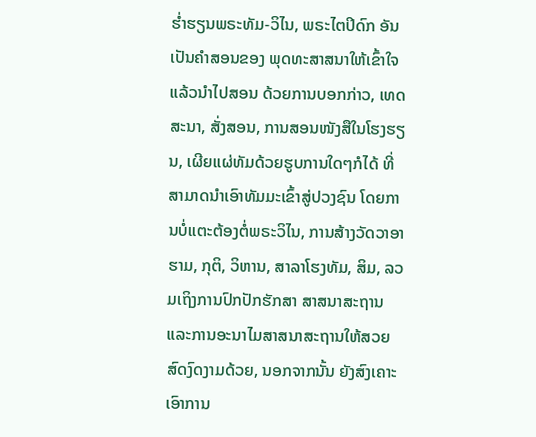ຮໍ່າຮຽນພຣະທັມ-ວິໄນ, ພຣະໄຕປິດົກ ອັນເປັນຄຳສອນຂອງ ພຸດທະສາສນາໃຫ້ເຂົ້າໃຈແລ້ວນໍາໄປສອນ ດ້ວຍການບອກກ່າວ, ເທດສະນາ, ສັ່ງສອນ, ການສອນໜັງສືໃນໂຮງຮຽນ, ເຜີຍແຜ່ທັມດ້ວຍຮູບການໃດໆກໍໄດ້ ທີ່ສາມາດນຳເອົາທັມມະເຂົ້າສູ່ປວງຊົນ ໂດຍການບໍ່ແຕະຕ້ອງຕໍ່ພຣະວິໄນ, ການສ້າງວັດວາອາຮາມ, ກຸຕິ, ວິຫານ, ສາລາໂຮງທັມ, ສິມ, ລວມເຖິງການປົກປັກຮັກສາ ສາສນາສະຖານ ແລະການອະນາໄມສາສນາສະຖານໃຫ້ສວຍສົດງົດງາມດ້ວຍ, ນອກຈາກນັ້ນ ຍັງສົງເຄາະເອົາການ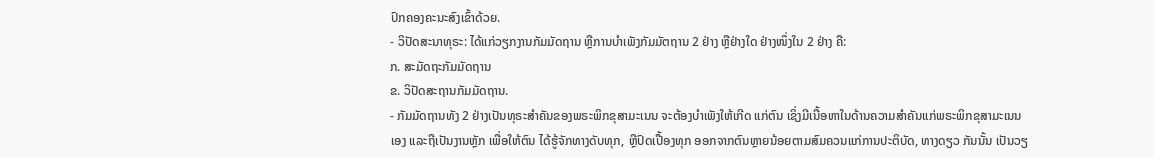ປົກຄອງຄະນະສົງເຂົ້າດ້ວຍ.
- ວິປັດສະນາທຸຣະ: ໄດ້ແກ່ວຽກງານກັມມັດຖານ ຫຼືການບໍາເພັງກັມມັຕຖານ 2 ຢ່າງ ຫຼືຢ່າງໃດ ຢ່າງໜຶ່ງໃນ 2 ຢ່າງ ຄື:
ກ. ສະມັດຖະກັມມັດຖານ
ຂ. ວິປັດສະຖານກັມມັດຖານ.
- ກັມມັດຖານທັງ 2 ຢ່າງເປັນທຸຣະສຳຄັນຂອງພຣະພິກຂຸສາມະເນນ ຈະຕ້ອງບໍາເພັງໃຫ້ເກີດ ແກ່ຕົນ ເຊິ່ງມີເນື້ອຫາໃນດ້ານຄວາມສຳຄັນແກ່ພຣະພິກຂຸສາມະເນນເອງ ແລະຖືເປັນງານຫຼັກ ເພື່ອໃຫ້ຕົນ ໄດ້ຮູ້ຈັກທາງດັບທຸກ, ຫຼືປົດເປື້ອງທຸກ ອອກຈາກຕົນຫຼາຍນ້ອຍຕາມສົມຄວນແກ່ການປະຕິບັດ, ທາງດຽວ ກັນນັ້ນ ເປັນວຽ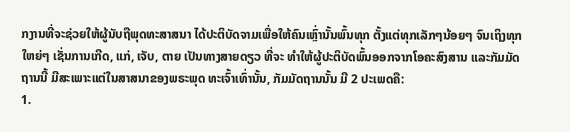ກງານທີ່ຈະຊ່ວຍໃຫ້ຜູ້ນັບຖືພຸດທະສາສນາ ໄດ້ປະຕິບັດຈາມເພື່ອໃຫ້ຄົນເຫຼົ່ານັ້ນພົ້ນທຸກ ຕັ້ງແຕ່ທຸກເລັກໆນ້ອຍໆ ຈົນເຖິງທຸກໃຫຍ່ໆ ເຊັ່ນການເກີດ, ແກ່, ເຈັບ, ຕາຍ ເປັນທາງສາຍດຽວ ທີ່ຈະ ທຳໃຫ້ຜູ້ປະຕິບັດພົ້ນອອກຈາກໂອຄະສົງສານ ແລະກັມມັດຖານນີ້ ມີສະເພາະແຕ່ໃນສາສນາຂອງພຣະພຸດ ທະເຈົ້າເທົ່ານັ້ນ, ກັມມັດຖານນັ້ນ ມີ 2 ປະເພດຄື:
1.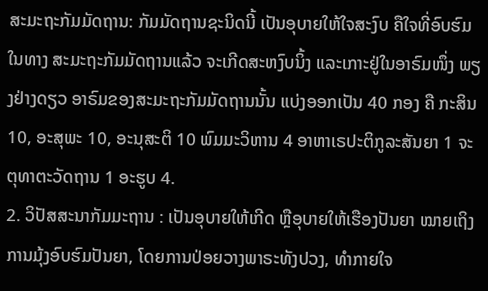ສະມະຖະກັມມັດຖານ: ກັມມັດຖານຊະນິດນີ້ ເປັນອຸບາຍໃຫ້ໃຈສະງົບ ຄືໃຈທີ່ອົບຮົມໃນທາງ ສະມະຖະກັມມັດຖານແລ້ວ ຈະເກີດສະຫງົບນິ້ງ ແລະເກາະຢູ່ໃນອາຣົມໜຶ່ງ ພຽງຢ່າງດຽວ ອາຣົມຂອງສະມະຖະກັມມັດຖານນັ້ນ ແບ່ງອອກເປັນ 40 ກອງ ຄື ກະສິນ 10, ອະສຸພະ 10, ອະນຸສະຕິ 10 ພົມມະວິຫານ 4 ອາຫາເຣປະຕິກູລະສັນຍາ 1 ຈະຕຸທາຕະວັດຖານ 1 ອະຮູບ 4.
2. ວິປັສສະນາກັມມະຖານ : ເປັນອຸບາຍໃຫ້ເກີດ ຫຼືອຸບາຍໃຫ້ເຮືອງປັນຍາ ໝາຍເຖິງການມຸ້ງອົບຮົມປັນຍາ, ໂດຍການປ່ອຍວາງພາຣະທັງປວງ, ທຳກາຍໃຈ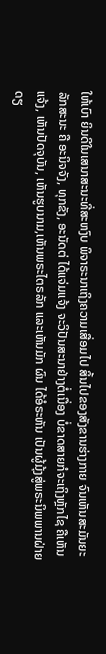ໃຫ້ເບົາ ຍິນດີໃນເສນາສະນະທີ່ສະຫງົບ ພິຈາຣະນາເຖິງຄວາມເສື່ອມໄປ ສິ້ນໄປຂອງສັງຂານຮ່າງກາຍ ຈົນເຫັນສະມັນຍະລັກສະນະ ຄື ອະນິຈຈັງ, ທຸກຂັງ, ອະນັດຕ່ ໄດ້ແຈ່ມແຈ້ງ ຈະວິປັນສະນາຢ່າງຕໍ່ເນື່ອງ ບໍ່ຂາດສາຍກໍຈະເຖິງຫຼັກໄຊ ຄືເຫັນແຈ້ງ, ເຫັນປັດຈຸບັນ, ເຫັນຮູບນາມ,ເຫັນພຣະໄຕຣລັກ ແລະເຫັນມັກ ຜົນ ໄດ້ອໍຣະຫັນ ເປັນຜູ້ມຸ້ງສູ່ພຣະນິພພານຝ່າຍດຽ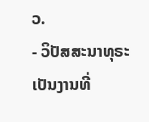ວ.
- ວິປັສສະນາທຸຣະ ເປັນງານທີ່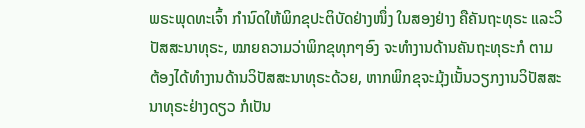ພຣະພຸດທະເຈົ້າ ກຳນົດໃຫ້ພິກຂຸປະຕິບັດຢ່າງໜຶ່ງ ໃນສອງຢ່າງ ຄືຄັນຖະທຸຣະ ແລະວິປັສສະນາທຸຣະ, ໝາຍຄວາມວ່າພິກຂຸທຸກໆອົງ ຈະທຳງານດ້ານຄັນຖະທຸຣະກໍ ຕາມ ຕ້ອງໄດ້ທຳງານດ້ານວິປັສສະນາທຸຣະດ້ວຍ, ຫາກພິກຂຸຈະມຸ້ງເນັ້ນວຽກງານວິປັສສະນາທຸຣະຢ່າງດຽວ ກໍເປັນ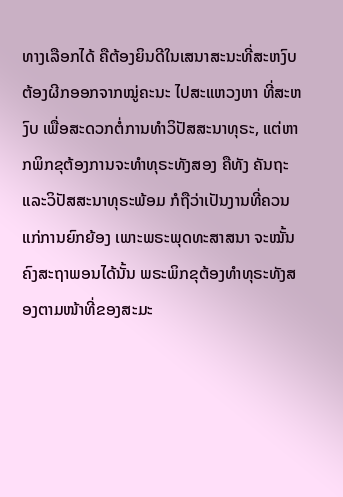ທາງເລືອກໄດ້ ຄືຕ້ອງຍິນດີໃນເສນາສະນະທີ່ສະຫງົບຕ້ອງຜີກອອກຈາກໝູ່ຄະນະ ໄປສະແຫວງຫາ ທີ່ສະຫງົບ ເພື່ອສະດວກຕໍ່ການທຳວິປັສສະນາທຸຣະ, ແຕ່ຫາກພິກຂຸຕ້ອງການຈະທຳທຸຣະທັງສອງ ຄືທັງ ຄັນຖະ ແລະວິປັສສະນາທຸຣະພ້ອມ ກໍຖືວ່າເປັນງານທີ່ຄວນແກ່ການຍົກຍ້ອງ ເພາະພຣະພຸດທະສາສນາ ຈະໝັ້ນຄົງສະຖາພອນໄດ້ນັ້ນ ພຣະພິກຂຸຕ້ອງທຳທຸຣະທັງສອງຕາມໜ້າທີ່ຂອງສະມະ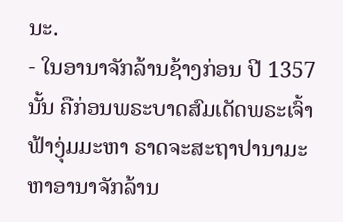ນະ.
- ໃນອານາຈັກລ້ານຊ້າງກ່ອນ ປີ 1357 ນັ້ນ ຄືກ່ອນພຣະບາດສົມເດັດພຣະເຈົ້າຟ້າງຸ່ມມະຫາ ຣາດຈະສະຖາປານາມະຫາອານາຈັກລ້ານ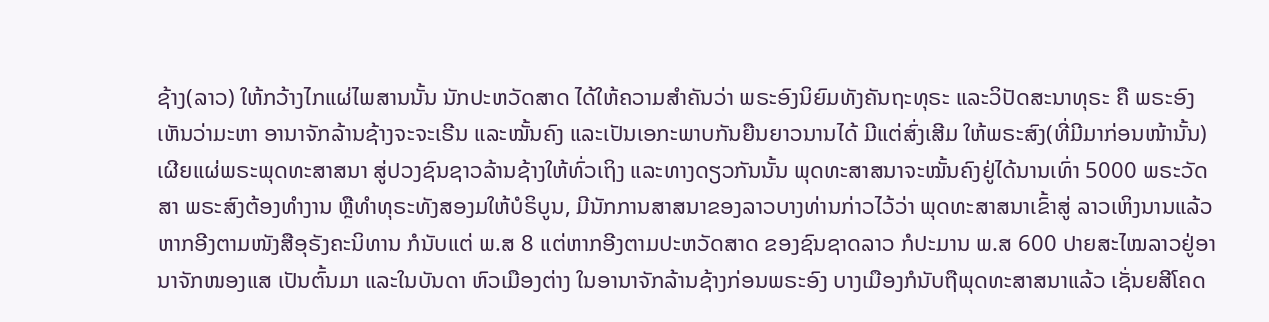ຊ້າງ(ລາວ) ໃຫ້ກວ້າງໄກແຜ່ໄພສານນັ້ນ ນັກປະຫວັດສາດ ໄດ້ໃຫ້ຄວາມສຳຄັນວ່າ ພຣະອົງນິຍົມທັງຄັນຖະທຸຣະ ແລະວິປັດສະນາທຸຣະ ຄື ພຣະອົງເຫັນວ່າມະຫາ ອານາຈັກລ້ານຊ້າງຈະຈະເຣີນ ແລະໝັ້ນຄົງ ແລະເປັນເອກະພາບກັນຍືນຍາວນານໄດ້ ມີແຕ່ສົ່ງເສີມ ໃຫ້ພຣະສົງ(ທີ່ມີມາກ່ອນໜ້ານັ້ນ) ເຜີຍແຜ່ພຣະພຸດທະສາສນາ ສູ່ປວງຊົນຊາວລ້ານຊ້າງໃຫ້ທົ່ວເຖິງ ແລະທາງດຽວກັນນັ້ນ ພຸດທະສາສນາຈະໝັ້ນຄົງຢູ່ໄດ້ນານເທົ່າ 5000 ພຣະວັດສາ ພຣະສົງຕ້ອງທໍາງານ ຫຼືທຳທຸຣະທັງສອງມໃຫ້ບໍຣິບູນ, ມີນັກການສາສນາຂອງລາວບາງທ່ານກ່າວໄວ້ວ່າ ພຸດທະສາສນາເຂົ້າສູ່ ລາວເຫິງນານແລ້ວ ຫາກອີງຕາມໜັງສືອຸຣັງຄະນິທານ ກໍນັບແຕ່ ພ.ສ 8 ແຕ່ຫາກອີງຕາມປະຫວັດສາດ ຂອງຊົນຊາດລາວ ກໍປະມານ ພ.ສ 600 ປາຍສະໄໝລາວຢູ່ອານາຈັກໜອງແສ ເປັນຕົ້ນມາ ແລະໃນບັນດາ ຫົວເມືອງຕ່າງ ໃນອານາຈັກລ້ານຊ້າງກ່ອນພຣະອົງ ບາງເມືອງກໍນັບຖືພຸດທະສາສນາແລ້ວ ເຊັ່ນຍສີໂຄດ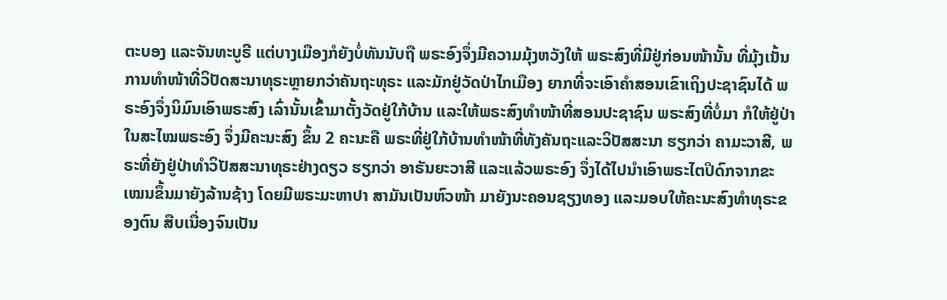ຕະບອງ ແລະຈັນທະບູຣີ ແຕ່ບາງເມືອງກໍຍັງບໍ່ທັນນັບຖື ພຣະອົງຈຶ່ງມີຄວາມມຸ້ງຫວັງໃຫ້ ພຣະສົງທີ່ມີຢູ່ກ່ອນໜ້ານັ້ນ ທີ່ມຸ້ງເນັ້ນການທຳໜ້າທີ່ວິປັດສະນາທຸຣະຫຼາຍກວ່າຄັນຖະທຸຣະ ແລະມັກຢູ່ວັດປ່າໄກເມືອງ ຍາກທີ່ຈະເອົາຄຳສອນເຂົາເຖິງປະຊາຊົນໄດ້ ພຣະອົງຈຶ່ງນິມົນເອົາພຣະສົງ ເລົ່ານັ້ນເຂົ້າມາຕັ້ງວັດຢູ່ໃກ້ບ້ານ ແລະໃຫ້ພຣະສົງທໍາໜ້າທີ່ສອນປະຊາຊົນ ພຣະສົງທີ່ບໍ່ມາ ກໍໃຫ້ຢູ່ປ່າ ໃນສະໄໝພຣະອົງ ຈຶ່ງມີຄະນະສົງ ຂຶ້ນ 2 ຄະນະຄື ພຣະທີ່ຢູ່ໃກ້ບ້ານທໍາໜ້າທີ່ທັງຄັນຖະແລະວິປັສສະນາ ຮຽກວ່າ ຄາມະວາສີ, ພຣະທີ່ຍັງຢູ່ປ່າທໍາວິປັສສະນາທຸຣະຢ່າງດຽວ ຮຽກວ່າ ອາຣັນຍະວາສີ ແລະແລ້ວພຣະອົງ ຈຶ່ງໄດ້ໄປນໍາເອົາພຣະໄຕປິດົກຈາກຂະເໝນຂຶ້ນມາຍັງລ້ານຊ້າງ ໂດຍມີພຣະມະຫາປາ ສາມັນເປັນຫົວໜ້າ ມາຍັງນະຄອນຊຽງທອງ ແລະມອບໃຫ້ຄະນະສົງທໍາທຸຣະຂອງຕົນ ສືບເນື່ອງຈົນເປັນ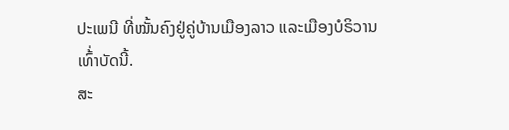ປະເພນີ ທີ່ໝັ້ນຄົງຢູ່ຄູ່ບ້ານເມືອງລາວ ແລະເມືອງບໍຣິວານເທົ້່າບັດນີ້.
ສະ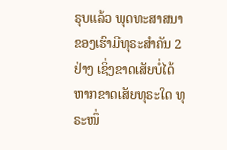ຣຸບແລ້ວ ພຸດທະສາສນາຂອງເຮົາມີທຸຣະສຳຄັນ 2 ຢ່າງ ເຊິ່ງຂາດເສັຍບໍ່ໄດ້ ຫາກຂາດເສັຍທຸຣະໃດ ທຸຣະໜຶ່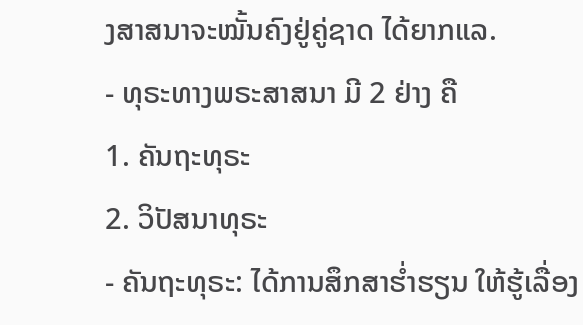ງສາສນາຈະໝັ້ນຄົງຢູ່ຄູ່ຊາດ ໄດ້ຍາກແລ.
- ທຸຣະທາງພຣະສາສນາ ມີ 2 ຢ່າງ ຄື
1. ຄັນຖະທຸຣະ
2. ວິປັສນາທຸຣະ
- ຄັນຖະທຸຣະ: ໄດ້ການສຶກສາຮໍ່າຮຽນ ໃຫ້ຮູ້ເລື່ອງ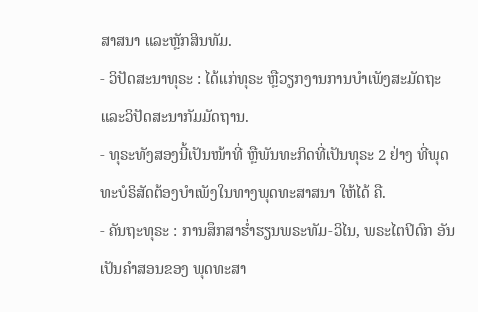ສາສນາ ແລະຫຼັກສິນທັມ.
- ວິປັດສະນາທຸຣະ : ໄດ້ແກ່ທຸຣະ ຫຼືວຽກງານການບຳເພັງສະມັດຖະ ແລະວິປັດສະນາກັມມັດຖານ.
- ທຸຣະທັງສອງນີ້ເປັນໜ້າທີ່ ຫຼືພັນທະກິດທີ່ເປັນທຸຣະ 2 ຢ່າງ ທີ່ພຸດທະບໍຣິສັດຕ້ອງບຳເພັງໃນທາງພຸດທະສາສນາ ໃຫ້ໄດ້ ຄື.
- ຄັນຖະທຸຣະ : ການສຶກສາຮໍ່າຮຽນພຣະທັມ-ວິໄນ, ພຣະໄຕປິດົກ ອັນເປັນຄຳສອນຂອງ ພຸດທະສາ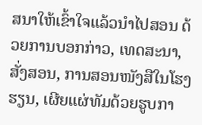ສນາໃຫ້ເຂົ້າໃຈແລ້ວນໍາໄປສອນ ດ້ວຍການບອກກ່າວ, ເທດສະນາ, ສັ່ງສອນ, ການສອນໜັງສືໃນໂຮງຮຽນ, ເຜີຍແຜ່ທັມດ້ວຍຮູບກາ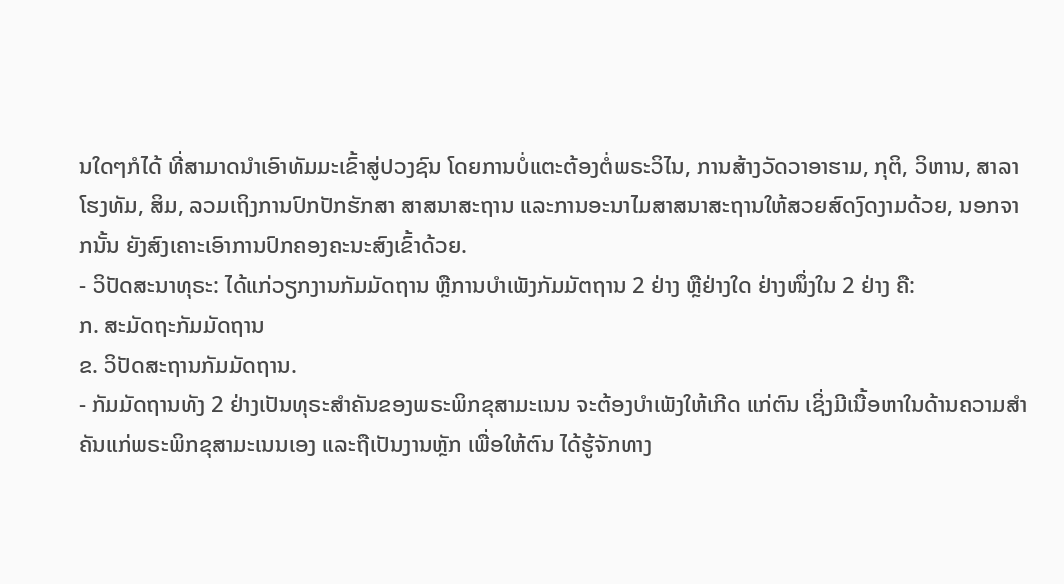ນໃດໆກໍໄດ້ ທີ່ສາມາດນຳເອົາທັມມະເຂົ້າສູ່ປວງຊົນ ໂດຍການບໍ່ແຕະຕ້ອງຕໍ່ພຣະວິໄນ, ການສ້າງວັດວາອາຮາມ, ກຸຕິ, ວິຫານ, ສາລາໂຮງທັມ, ສິມ, ລວມເຖິງການປົກປັກຮັກສາ ສາສນາສະຖານ ແລະການອະນາໄມສາສນາສະຖານໃຫ້ສວຍສົດງົດງາມດ້ວຍ, ນອກຈາກນັ້ນ ຍັງສົງເຄາະເອົາການປົກຄອງຄະນະສົງເຂົ້າດ້ວຍ.
- ວິປັດສະນາທຸຣະ: ໄດ້ແກ່ວຽກງານກັມມັດຖານ ຫຼືການບໍາເພັງກັມມັຕຖານ 2 ຢ່າງ ຫຼືຢ່າງໃດ ຢ່າງໜຶ່ງໃນ 2 ຢ່າງ ຄື:
ກ. ສະມັດຖະກັມມັດຖານ
ຂ. ວິປັດສະຖານກັມມັດຖານ.
- ກັມມັດຖານທັງ 2 ຢ່າງເປັນທຸຣະສຳຄັນຂອງພຣະພິກຂຸສາມະເນນ ຈະຕ້ອງບໍາເພັງໃຫ້ເກີດ ແກ່ຕົນ ເຊິ່ງມີເນື້ອຫາໃນດ້ານຄວາມສຳຄັນແກ່ພຣະພິກຂຸສາມະເນນເອງ ແລະຖືເປັນງານຫຼັກ ເພື່ອໃຫ້ຕົນ ໄດ້ຮູ້ຈັກທາງ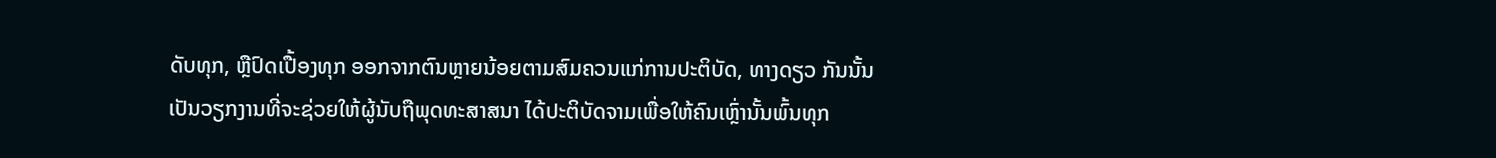ດັບທຸກ, ຫຼືປົດເປື້ອງທຸກ ອອກຈາກຕົນຫຼາຍນ້ອຍຕາມສົມຄວນແກ່ການປະຕິບັດ, ທາງດຽວ ກັນນັ້ນ ເປັນວຽກງານທີ່ຈະຊ່ວຍໃຫ້ຜູ້ນັບຖືພຸດທະສາສນາ ໄດ້ປະຕິບັດຈາມເພື່ອໃຫ້ຄົນເຫຼົ່ານັ້ນພົ້ນທຸກ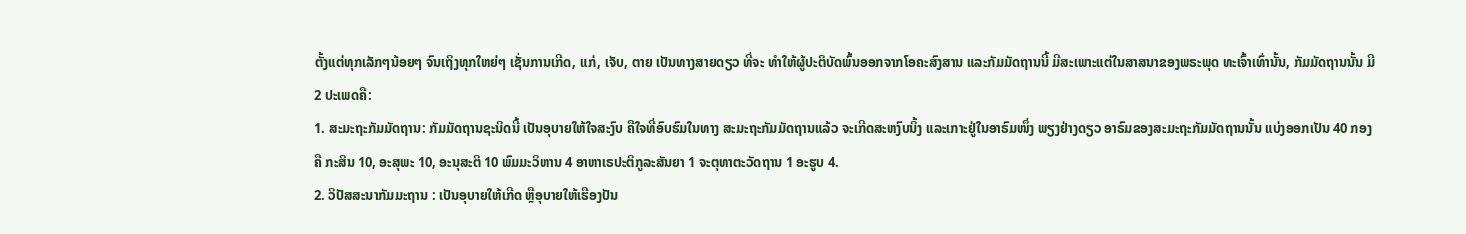ຕັ້ງແຕ່ທຸກເລັກໆນ້ອຍໆ ຈົນເຖິງທຸກໃຫຍ່ໆ ເຊັ່ນການເກີດ, ແກ່, ເຈັບ, ຕາຍ ເປັນທາງສາຍດຽວ ທີ່ຈະ ທຳໃຫ້ຜູ້ປະຕິບັດພົ້ນອອກຈາກໂອຄະສົງສານ ແລະກັມມັດຖານນີ້ ມີສະເພາະແຕ່ໃນສາສນາຂອງພຣະພຸດ ທະເຈົ້າເທົ່ານັ້ນ, ກັມມັດຖານນັ້ນ ມີ 2 ປະເພດຄື:
1. ສະມະຖະກັມມັດຖານ: ກັມມັດຖານຊະນິດນີ້ ເປັນອຸບາຍໃຫ້ໃຈສະງົບ ຄືໃຈທີ່ອົບຮົມໃນທາງ ສະມະຖະກັມມັດຖານແລ້ວ ຈະເກີດສະຫງົບນິ້ງ ແລະເກາະຢູ່ໃນອາຣົມໜຶ່ງ ພຽງຢ່າງດຽວ ອາຣົມຂອງສະມະຖະກັມມັດຖານນັ້ນ ແບ່ງອອກເປັນ 40 ກອງ ຄື ກະສິນ 10, ອະສຸພະ 10, ອະນຸສະຕິ 10 ພົມມະວິຫານ 4 ອາຫາເຣປະຕິກູລະສັນຍາ 1 ຈະຕຸທາຕະວັດຖານ 1 ອະຮູບ 4.
2. ວິປັສສະນາກັມມະຖານ : ເປັນອຸບາຍໃຫ້ເກີດ ຫຼືອຸບາຍໃຫ້ເຮືອງປັນ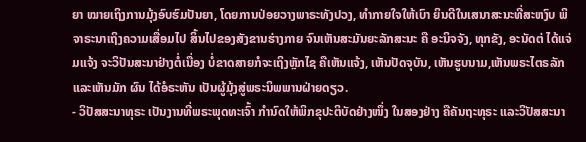ຍາ ໝາຍເຖິງການມຸ້ງອົບຮົມປັນຍາ, ໂດຍການປ່ອຍວາງພາຣະທັງປວງ, ທຳກາຍໃຈໃຫ້ເບົາ ຍິນດີໃນເສນາສະນະທີ່ສະຫງົບ ພິຈາຣະນາເຖິງຄວາມເສື່ອມໄປ ສິ້ນໄປຂອງສັງຂານຮ່າງກາຍ ຈົນເຫັນສະມັນຍະລັກສະນະ ຄື ອະນິຈຈັງ, ທຸກຂັງ, ອະນັດຕ່ ໄດ້ແຈ່ມແຈ້ງ ຈະວິປັນສະນາຢ່າງຕໍ່ເນື່ອງ ບໍ່ຂາດສາຍກໍຈະເຖິງຫຼັກໄຊ ຄືເຫັນແຈ້ງ, ເຫັນປັດຈຸບັນ, ເຫັນຮູບນາມ,ເຫັນພຣະໄຕຣລັກ ແລະເຫັນມັກ ຜົນ ໄດ້ອໍຣະຫັນ ເປັນຜູ້ມຸ້ງສູ່ພຣະນິພພານຝ່າຍດຽວ.
- ວິປັສສະນາທຸຣະ ເປັນງານທີ່ພຣະພຸດທະເຈົ້າ ກຳນົດໃຫ້ພິກຂຸປະຕິບັດຢ່າງໜຶ່ງ ໃນສອງຢ່າງ ຄືຄັນຖະທຸຣະ ແລະວິປັສສະນາ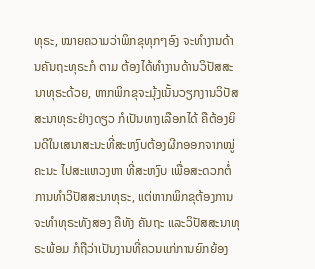ທຸຣະ, ໝາຍຄວາມວ່າພິກຂຸທຸກໆອົງ ຈະທຳງານດ້ານຄັນຖະທຸຣະກໍ ຕາມ ຕ້ອງໄດ້ທຳງານດ້ານວິປັສສະນາທຸຣະດ້ວຍ, ຫາກພິກຂຸຈະມຸ້ງເນັ້ນວຽກງານວິປັສສະນາທຸຣະຢ່າງດຽວ ກໍເປັນທາງເລືອກໄດ້ ຄືຕ້ອງຍິນດີໃນເສນາສະນະທີ່ສະຫງົບຕ້ອງຜີກອອກຈາກໝູ່ຄະນະ ໄປສະແຫວງຫາ ທີ່ສະຫງົບ ເພື່ອສະດວກຕໍ່ການທຳວິປັສສະນາທຸຣະ, ແຕ່ຫາກພິກຂຸຕ້ອງການຈະທຳທຸຣະທັງສອງ ຄືທັງ ຄັນຖະ ແລະວິປັສສະນາທຸຣະພ້ອມ ກໍຖືວ່າເປັນງານທີ່ຄວນແກ່ການຍົກຍ້ອງ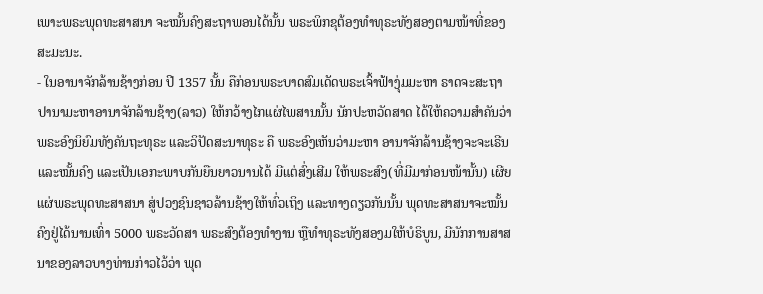ເພາະພຣະພຸດທະສາສນາ ຈະໝັ້ນຄົງສະຖາພອນໄດ້ນັ້ນ ພຣະພິກຂຸຕ້ອງທຳທຸຣະທັງສອງຕາມໜ້າທີ່ຂອງສະມະນະ.
- ໃນອານາຈັກລ້ານຊ້າງກ່ອນ ປີ 1357 ນັ້ນ ຄືກ່ອນພຣະບາດສົມເດັດພຣະເຈົ້າຟ້າງຸ່ມມະຫາ ຣາດຈະສະຖາປານາມະຫາອານາຈັກລ້ານຊ້າງ(ລາວ) ໃຫ້ກວ້າງໄກແຜ່ໄພສານນັ້ນ ນັກປະຫວັດສາດ ໄດ້ໃຫ້ຄວາມສຳຄັນວ່າ ພຣະອົງນິຍົມທັງຄັນຖະທຸຣະ ແລະວິປັດສະນາທຸຣະ ຄື ພຣະອົງເຫັນວ່າມະຫາ ອານາຈັກລ້ານຊ້າງຈະຈະເຣີນ ແລະໝັ້ນຄົງ ແລະເປັນເອກະພາບກັນຍືນຍາວນານໄດ້ ມີແຕ່ສົ່ງເສີມ ໃຫ້ພຣະສົງ(ທີ່ມີມາກ່ອນໜ້ານັ້ນ) ເຜີຍແຜ່ພຣະພຸດທະສາສນາ ສູ່ປວງຊົນຊາວລ້ານຊ້າງໃຫ້ທົ່ວເຖິງ ແລະທາງດຽວກັນນັ້ນ ພຸດທະສາສນາຈະໝັ້ນຄົງຢູ່ໄດ້ນານເທົ່າ 5000 ພຣະວັດສາ ພຣະສົງຕ້ອງທໍາງານ ຫຼືທຳທຸຣະທັງສອງມໃຫ້ບໍຣິບູນ, ມີນັກການສາສນາຂອງລາວບາງທ່ານກ່າວໄວ້ວ່າ ພຸດ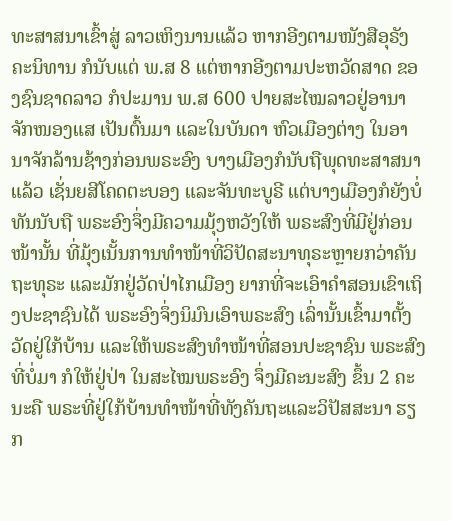ທະສາສນາເຂົ້າສູ່ ລາວເຫິງນານແລ້ວ ຫາກອີງຕາມໜັງສືອຸຣັງຄະນິທານ ກໍນັບແຕ່ ພ.ສ 8 ແຕ່ຫາກອີງຕາມປະຫວັດສາດ ຂອງຊົນຊາດລາວ ກໍປະມານ ພ.ສ 600 ປາຍສະໄໝລາວຢູ່ອານາຈັກໜອງແສ ເປັນຕົ້ນມາ ແລະໃນບັນດາ ຫົວເມືອງຕ່າງ ໃນອານາຈັກລ້ານຊ້າງກ່ອນພຣະອົງ ບາງເມືອງກໍນັບຖືພຸດທະສາສນາແລ້ວ ເຊັ່ນຍສີໂຄດຕະບອງ ແລະຈັນທະບູຣີ ແຕ່ບາງເມືອງກໍຍັງບໍ່ທັນນັບຖື ພຣະອົງຈຶ່ງມີຄວາມມຸ້ງຫວັງໃຫ້ ພຣະສົງທີ່ມີຢູ່ກ່ອນໜ້ານັ້ນ ທີ່ມຸ້ງເນັ້ນການທຳໜ້າທີ່ວິປັດສະນາທຸຣະຫຼາຍກວ່າຄັນຖະທຸຣະ ແລະມັກຢູ່ວັດປ່າໄກເມືອງ ຍາກທີ່ຈະເອົາຄຳສອນເຂົາເຖິງປະຊາຊົນໄດ້ ພຣະອົງຈຶ່ງນິມົນເອົາພຣະສົງ ເລົ່ານັ້ນເຂົ້າມາຕັ້ງວັດຢູ່ໃກ້ບ້ານ ແລະໃຫ້ພຣະສົງທໍາໜ້າທີ່ສອນປະຊາຊົນ ພຣະສົງທີ່ບໍ່ມາ ກໍໃຫ້ຢູ່ປ່າ ໃນສະໄໝພຣະອົງ ຈຶ່ງມີຄະນະສົງ ຂຶ້ນ 2 ຄະນະຄື ພຣະທີ່ຢູ່ໃກ້ບ້ານທໍາໜ້າທີ່ທັງຄັນຖະແລະວິປັສສະນາ ຮຽກ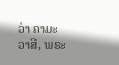ວ່າ ຄາມະວາສີ, ພຣະ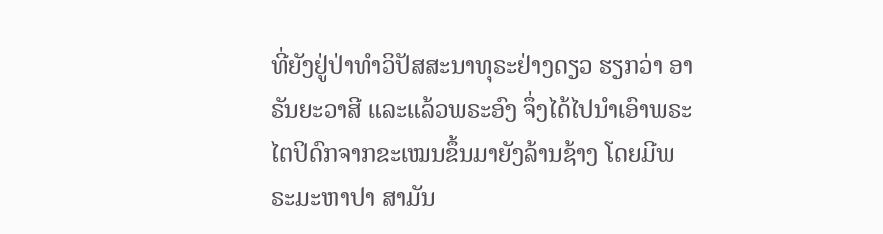ທີ່ຍັງຢູ່ປ່າທໍາວິປັສສະນາທຸຣະຢ່າງດຽວ ຮຽກວ່າ ອາຣັນຍະວາສີ ແລະແລ້ວພຣະອົງ ຈຶ່ງໄດ້ໄປນໍາເອົາພຣະໄຕປິດົກຈາກຂະເໝນຂຶ້ນມາຍັງລ້ານຊ້າງ ໂດຍມີພຣະມະຫາປາ ສາມັນ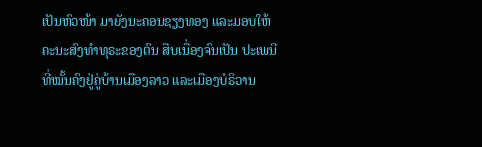ເປັນຫົວໜ້າ ມາຍັງນະຄອນຊຽງທອງ ແລະມອບໃຫ້ຄະນະສົງທໍາທຸຣະຂອງຕົນ ສືບເນື່ອງຈົນເປັນ ປະເພນີ ທີ່ໝັ້ນຄົງຢູ່ຄູ່ບ້ານເມືອງລາວ ແລະເມືອງບໍຣິວານ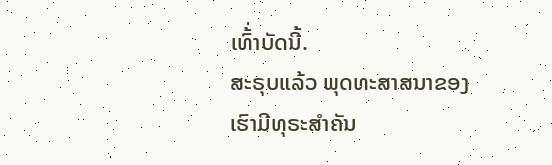ເທົ້່າບັດນີ້.
ສະຣຸບແລ້ວ ພຸດທະສາສນາຂອງເຮົາມີທຸຣະສຳຄັນ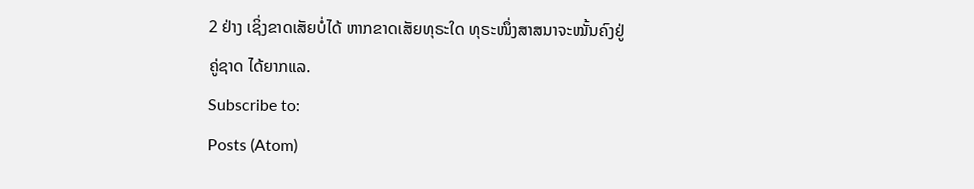2 ຢ່າງ ເຊິ່ງຂາດເສັຍບໍ່ໄດ້ ຫາກຂາດເສັຍທຸຣະໃດ ທຸຣະໜຶ່ງສາສນາຈະໝັ້ນຄົງຢູ່ຄູ່ຊາດ ໄດ້ຍາກແລ.
Subscribe to:
Posts (Atom)